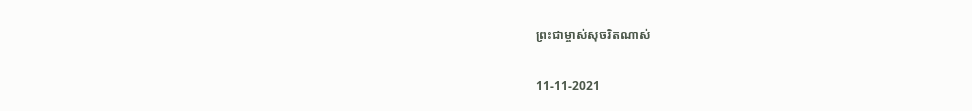ព្រះជាម្ចាស់សុចរិតណាស់

11-11-2021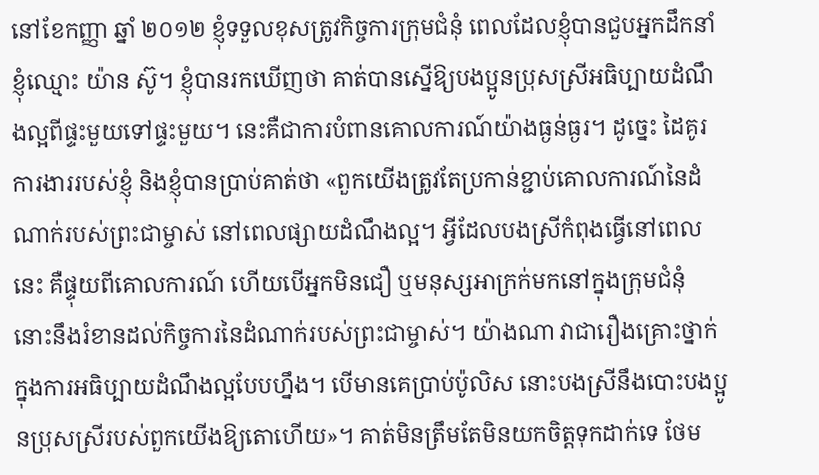នៅខែកញ្ញា ឆ្នាំ ២០១២ ខ្ញុំទទួលខុសត្រូវកិច្ចការក្រុមជំនុំ ពេលដែលខ្ញុំបានជួបអ្នកដឹកនាំខ្ញុំឈ្មោះ យ៉ាន ស៊ូ។ ខ្ញុំបានរកឃើញថា គាត់បានស្នើឱ្យបងប្អូនប្រុសស្រីអធិប្បាយដំណឹងល្អពីផ្ទះមួយទៅផ្ទះមួយ។ នេះគឺជាការបំពានគោលការណ៍យ៉ាងធ្ងន់ធ្ងរ។ ដូច្នេះ ដៃគូរការងាររបស់ខ្ញុំ និងខ្ញុំបានប្រាប់គាត់ថា «ពួកយើងត្រូវតែប្រកាន់ខ្ជាប់គោលការណ៍នៃដំណាក់របស់ព្រះជាម្ចាស់ នៅពេលផ្សាយដំណឹងល្អ។ អ្វីដែលបងស្រីកំពុងធ្វើនៅពេលនេះ គឺផ្ទុយពីគោលការណ៍ ហើយបើអ្នកមិនជឿ ឬមនុស្សអាក្រក់មកនៅក្នុងក្រុមជំនុំ នោះនឹងរំខានដល់កិច្ចការនៃដំណាក់របស់ព្រះជាម្ចាស់។ យ៉ាងណា វាជារឿងគ្រោះថ្នាក់ ក្នុងការអធិប្បាយដំណឹងល្អបែបហ្នឹង។ បើមានគេប្រាប់ប៉ូលិស នោះបងស្រីនឹងបោះបងប្អូនប្រុសស្រីរបស់ពួកយើងឱ្យតោហើយ»។ គាត់មិនត្រឹមតែមិនយកចិត្តទុកដាក់ទេ ថែម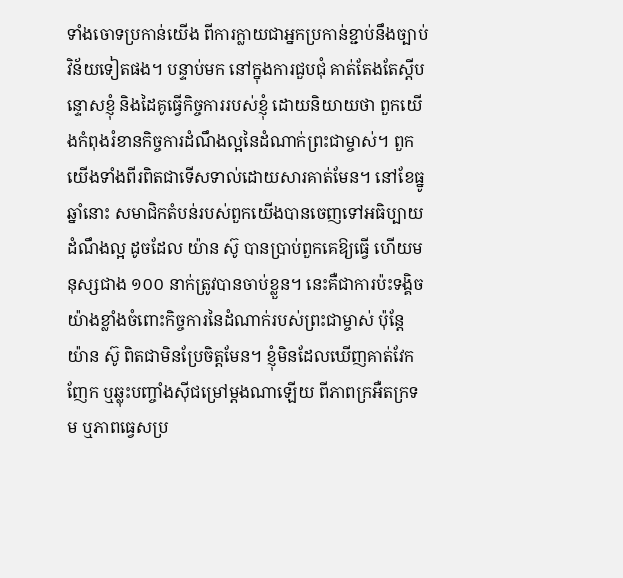ទាំងចោទប្រកាន់យើង ពីការក្លាយជាអ្នកប្រកាន់ខ្ជាប់នឹងច្បាប់វិន័យទៀតផង។ បន្ទាប់មក នៅក្នុងការជួបជុំ គាត់តែងតែស្ដីបន្ទោសខ្ញុំ និងដៃគូធ្វើកិច្ចការរបស់ខ្ញុំ ដោយនិយាយថា ពួកយើងកំពុងរំខានកិច្ចការដំណឹងល្អនៃដំណាក់ព្រះជាម្ចាស់។ ពួកយើងទាំងពីរពិតជាទើសទាល់ដោយសារគាត់មែន។ នៅខែធ្នូ ឆ្នាំនោះ សមាជិកតំបន់របស់ពួកយើងបានចេញទៅអធិប្បាយដំណឹងល្អ ដូចដែល យ៉ាន ស៊ូ បានប្រាប់ពួកគេឱ្យធ្វើ ហើយមនុស្សជាង ១០០ នាក់ត្រូវបានចាប់ខ្លួន។ នេះគឺជាការប៉ះទង្គិចយ៉ាងខ្លាំងចំពោះកិច្ចការនៃដំណាក់របស់ព្រះជាម្ចាស់ ប៉ុន្តែ យ៉ាន ស៊ូ ពិតជាមិនប្រែចិត្តមែន។ ខ្ញុំមិនដែលឃើញគាត់វែកញែក ឬឆ្លុះបញ្ចាំងស៊ីជម្រៅម្ដងណាឡើយ ពីភាពក្រអឺតក្រទម ឬភាពធ្វេសប្រ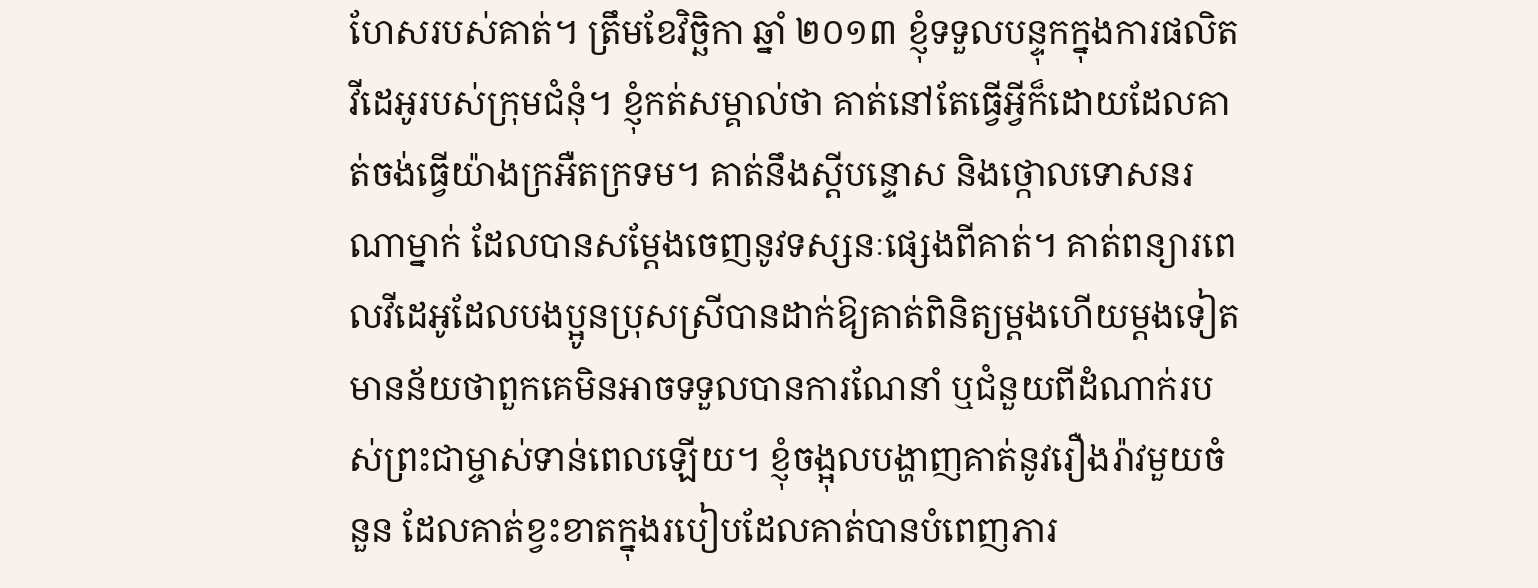ហែសរបស់គាត់។ ត្រឹមខែវិច្ឆិកា ឆ្នាំ ២០១៣ ខ្ញុំទទួលបន្ទុកក្នុងការផលិតវីដេអូរបស់ក្រុមជំនុំ។ ខ្ញុំកត់សម្គាល់ថា គាត់នៅតែធ្វើអ្វីក៏ដោយដែលគាត់ចង់ធ្វើយ៉ាងក្រអឺតក្រទម។ គាត់នឹងស្ដីបន្ទោស និងថ្កោលទោសនរណាម្នាក់ ដែលបានសម្ដែងចេញនូវទស្សនៈផ្សេងពីគាត់។ គាត់ពន្យារពេលវីដេអូដែលបងប្អូនប្រុសស្រីបានដាក់ឱ្យគាត់ពិនិត្យម្ដងហើយម្ដងទៀត មានន័យថាពួកគេមិនអាចទទួលបានការណែនាំ ឬជំនួយពីដំណាក់របស់ព្រះជាម្ចាស់ទាន់ពេលឡើយ។ ខ្ញុំចង្អុលបង្ហាញគាត់នូវរឿងរ៉ាវមួយចំនួន ដែលគាត់ខ្វះខាតក្នុងរបៀបដែលគាត់បានបំពេញភារ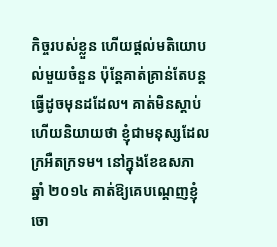កិច្ចរបស់ខ្លួន ហើយផ្ដល់មតិយោបល់មួយចំនួន ប៉ុន្តែគាត់គ្រាន់តែបន្តធ្វើដូចមុនដដែល។ គាត់មិនស្ដាប់ ហើយនិយាយថា ខ្ញុំជាមនុស្សដែលក្រអឺតក្រទម។ នៅក្នុងខែឧសភា ឆ្នាំ ២០១៤ គាត់ឱ្យគេបណ្ដេញខ្ញុំចោ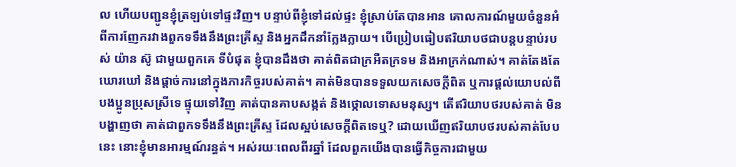ល ហើយបញ្ជូនខ្ញុំត្រឡប់ទៅផ្ទះវិញ។ បន្ទាប់ពីខ្ញុំទៅដល់ផ្ទះ ខ្ញុំស្រាប់តែបានអាន គោលការណ៍មួយចំនួនអំពីការញែករវាងពួកទទឹងនឹងព្រះគ្រីស្ទ និងអ្នកដឹកនាំក្លែងក្លាយ។ បើប្រៀបធៀបឥរិយាបថជាបន្តបន្ទាប់របស់ យ៉ាន ស៊ូ ជាមួយពួកគេ ទីបំផុត ខ្ញុំបានដឹងថា គាត់ពិតជាក្រអឺតក្រទម និងអាក្រក់ណាស់។ គាត់តែងតែឃោរឃៅ និងផ្ដាច់ការនៅក្នុងភារកិច្ចរបស់គាត់។ គាត់មិនបានទទួលយកសេចក្ដីពិត ឬការផ្ដល់យោបល់ពីបងប្អូនប្រុសស្រីទេ ផ្ទុយទៅវិញ គាត់បានគាបសង្កត់ និងថ្កោលទោសមនុស្ស។ តើឥរិយាបថរបស់គាត់ មិនបង្ហាញថា គាត់ជាពួកទទឹងនឹងព្រះគ្រីស្ទ ដែលស្អប់សេចក្ដីពិតទេឬ? ដោយឃើញឥរិយាបថរបស់គាត់បែបនេះ នោះខ្ញុំមានអារម្មណ៍រន្ធត់។ អស់រយៈពេលពីរឆ្នាំ ដែលពួកយើងបានធ្វើកិច្ចការជាមួយ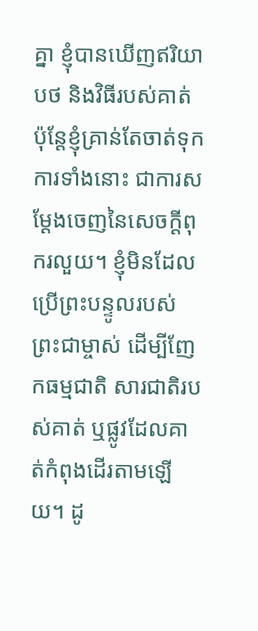គ្នា ខ្ញុំបានឃើញឥរិយាបថ និងវិធីរបស់គាត់ ប៉ុន្តែខ្ញុំគ្រាន់តែចាត់ទុកការទាំងនោះ ជាការសម្ដែងចេញនៃសេចក្ដីពុករលួយ។ ខ្ញុំមិនដែលប្រើព្រះបន្ទូលរបស់ព្រះជាម្ចាស់ ដើម្បីញែកធម្មជាតិ សារជាតិរបស់គាត់ ឬផ្លូវដែលគាត់កំពុងដើរតាមឡើយ។ ដូ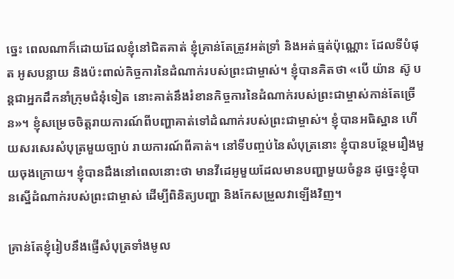ច្នេះ ពេលណាក៏ដោយដែលខ្ញុំនៅជិតគាត់ ខ្ញុំគ្រាន់តែត្រូវអត់ទ្រាំ និងអត់ធ្មត់ប៉ុណ្ណោះ ដែលទីបំផុត អូសបន្លាយ និងប៉ះពាល់កិច្ចការនៃដំណាក់របស់ព្រះជាម្ចាស់។ ខ្ញុំបានគិតថា «បើ យ៉ាន ស៊ូ បន្តជាអ្នកដឹកនាំក្រុមជំនុំទៀត នោះគាត់នឹងរំខានកិច្ចការនៃដំណាក់របស់ព្រះជាម្ចាស់កាន់តែច្រើន»។ ខ្ញុំសម្រេចចិត្តរាយការណ៍ពីបញ្ហាគាត់ទៅដំណាក់របស់ព្រះជាម្ចាស់។ ខ្ញុំបានអធិស្ឋាន ហើយសរសេរសំបុត្រមួយច្បាប់ រាយការណ៍ពីគាត់។ នៅទីបញ្ចប់នៃសំបុត្រនោះ ខ្ញុំបានបន្ថែមរឿងមួយចុងក្រោយ។ ខ្ញុំបានដឹងនៅពេលនោះថា មានវីដេអូមួយដែលមានបញ្ហាមួយចំនួន ដូច្នេះខ្ញុំបានស្នើដំណាក់របស់ព្រះជាម្ចាស់ ដើម្បីពិនិត្យបញ្ហា និងកែសម្រួលវាឡើងវិញ។

គ្រាន់តែខ្ញុំរៀបនឹងផ្ញើសំបុត្រទាំងមូល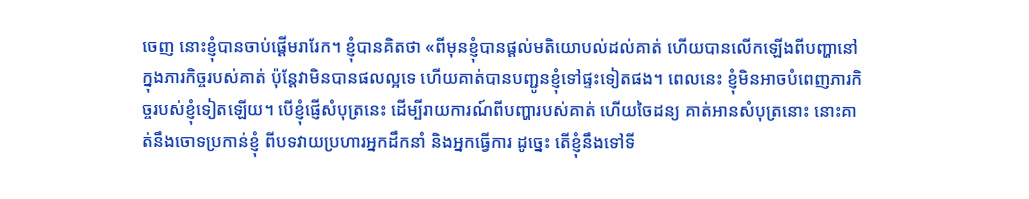ចេញ នោះខ្ញុំបានចាប់ផ្ដើមរារែក។ ខ្ញុំបានគិតថា «ពីមុនខ្ញុំបានផ្ដល់មតិយោបល់ដល់គាត់ ហើយបានលើកឡើងពីបញ្ហានៅក្នុងភារកិច្ចរបស់គាត់ ប៉ុន្តែវាមិនបានផលល្អទេ ហើយគាត់បានបញ្ជូនខ្ញុំទៅផ្ទះទៀតផង។ ពេលនេះ ខ្ញុំមិនអាចបំពេញភារកិច្ចរបស់ខ្ញុំទៀតឡើយ។ បើខ្ញុំផ្ញើសំបុត្រនេះ ដើម្បីរាយការណ៍ពីបញ្ហារបស់គាត់ ហើយចៃដន្យ គាត់អានសំបុត្រនោះ នោះគាត់នឹងចោទប្រកាន់ខ្ញុំ ពីបទវាយប្រហារអ្នកដឹកនាំ និងអ្នកធ្វើការ ដូច្នេះ តើខ្ញុំនឹងទៅទី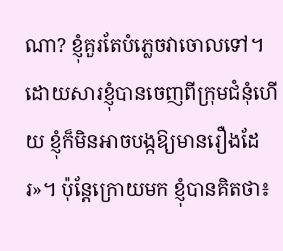ណា? ខ្ញុំគួរតែបំភ្លេចវាចោលទៅ។ ដោយសារខ្ញុំបានចេញពីក្រុមជំនុំហើយ ខ្ញុំក៏មិនអាចបង្កឱ្យមានរឿងដែរ»។ ប៉ុន្តែក្រោយមក ខ្ញុំបានគិតថា៖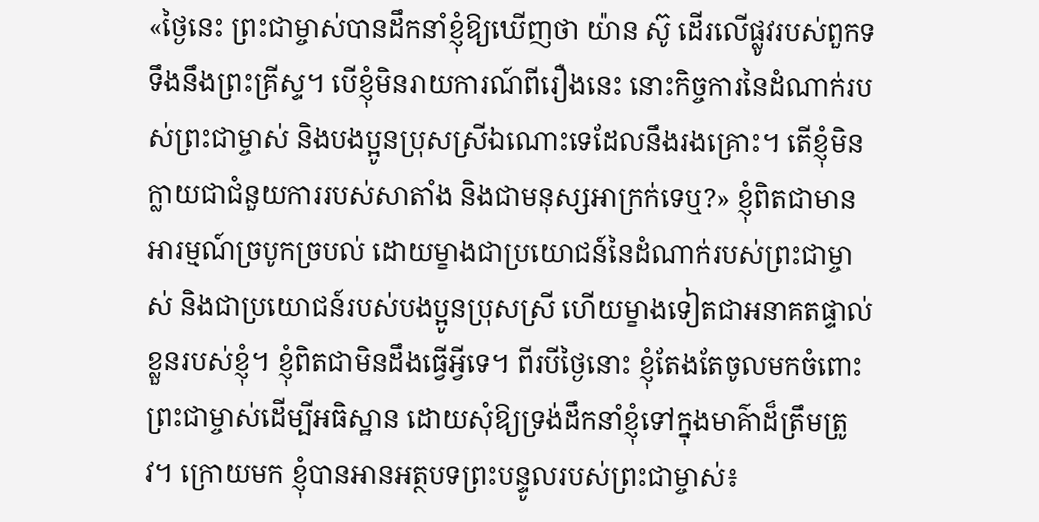«ថ្ងៃនេះ ព្រះជាម្ចាស់បានដឹកនាំខ្ញុំឱ្យឃើញថា យ៉ាន ស៊ូ ដើរលើផ្លូវរបស់ពួកទទឹងនឹងព្រះគ្រីស្ទ។ បើខ្ញុំមិនរាយការណ៍ពីរឿងនេះ នោះកិច្ចការនៃដំណាក់របស់ព្រះជាម្ចាស់ និងបងប្អូនប្រុសស្រីឯណោះទេដែលនឹងរងគ្រោះ។ តើខ្ញុំមិនក្លាយជាជំនួយការរបស់សាតាំង និងជាមនុស្សអាក្រក់ទេឬ?» ខ្ញុំពិតជាមានអារម្មណ៍ច្របូកច្របល់ ដោយម្ខាងជាប្រយោជន៍នៃដំណាក់របស់ព្រះជាម្ចាស់ និងជាប្រយោជន៍របស់បងប្អូនប្រុសស្រី ហើយម្ខាងទៀតជាអនាគតផ្ទាល់ខ្លួនរបស់ខ្ញុំ។ ខ្ញុំពិតជាមិនដឹងធ្វើអ្វីទេ។ ពីរបីថ្ងៃនោះ ខ្ញុំតែងតែចូលមកចំពោះព្រះជាម្ចាស់ដើម្បីអធិស្ឋាន ដោយសុំឱ្យទ្រង់ដឹកនាំខ្ញុំទៅក្នុងមាគ៌ាដ៏ត្រឹមត្រូវ។ ក្រោយមក ខ្ញុំបានអានអត្ថបទព្រះបន្ទូលរបស់ព្រះជាម្ចាស់៖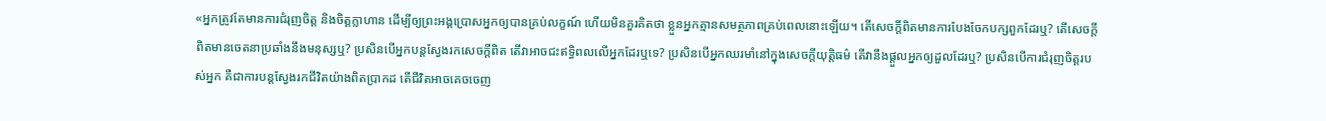«អ្នកត្រូវតែមានការជំរុញចិត្ត និងចិត្តក្លាហាន ដើម្បីឲ្យព្រះអង្គប្រោសអ្នកឲ្យបានគ្រប់លក្ខណ៍ ហើយមិនគួរគិតថា ខ្លួនអ្នកគ្មានសមត្ថភាពគ្រប់ពេលនោះឡើយ។ តើសេចក្តីពិតមានការបែងចែកបក្សពួកដែរឬ? តើសេចក្តីពិតមានចេតនាប្រឆាំងនឹងមនុស្សឬ? ប្រសិនបើអ្នកបន្តស្វែងរកសេចក្តីពិត តើវាអាចជះឥទ្ធិពលលើអ្នកដែរឬទេ? ប្រសិនបើអ្នកឈរមាំនៅក្នុងសេចក្តីយុត្តិធម៌ តើវានឹងផ្ដួលអ្នកឲ្យដួលដែរឬ? ប្រសិនបើការជំរុញចិត្តរបស់អ្នក គឺជាការបន្តស្វែងរកជីវិតយ៉ាងពិតប្រាកដ តើជីវិតអាចគេចចេញ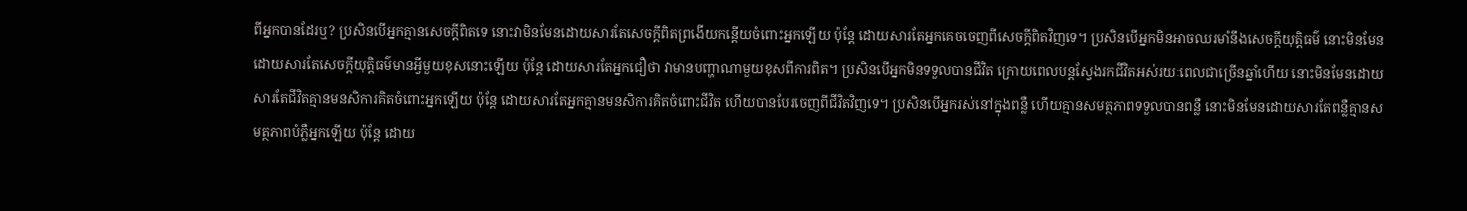ពីអ្នកបានដែរឬ? ប្រសិនបើអ្នកគ្មានសេចក្តីពិតទេ នោះវាមិនមែនដោយសារតែសេចក្តីពិតព្រងើយកន្ដើយចំពោះអ្នកឡើយ ប៉ុន្តែ ដោយសារតែអ្នកគេចចេញពីសេចក្តីពិតវិញទេ។ ប្រសិនបើអ្នកមិនអាចឈរមាំនឹងសេចក្តីយុត្តិធម៌ នោះមិនមែនដោយសារតែសេចក្តីយុត្តិធម៌មានអ្វីមួយខុសនោះឡើយ ប៉ុន្តែ ដោយសារតែអ្នកជឿថា វាមានបញ្ហាណាមួយខុសពីការពិត។ ប្រសិនបើអ្នកមិនទទួលបានជីវិត ក្រោយពេលបន្តស្វែងរកជីវិតអស់រយៈពេលជាច្រើនឆ្នាំហើយ នោះមិនមែនដោយសារតែជីវិតគ្មានមនសិការគិតចំពោះអ្នកឡើយ ប៉ុន្តែ ដោយសារតែអ្នកគ្មានមនសិការគិតចំពោះជីវិត ហើយបានបែរចេញពីជីវិតវិញទេ។ ប្រសិនបើអ្នករស់នៅក្នុងពន្លឺ ហើយគ្មានសមត្ថភាពទទួលបានពន្លឺ នោះមិនមែនដោយសារតែពន្លឺគ្មានសមត្ថភាពបំភ្លឺអ្នកឡើយ ប៉ុន្តែ ដោយ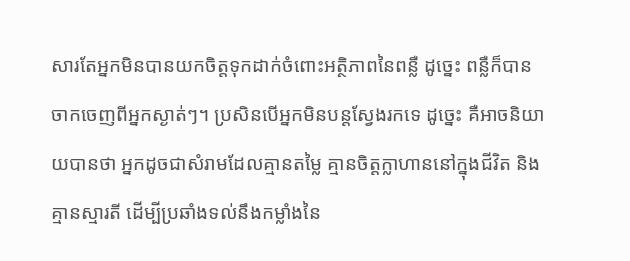សារតែអ្នកមិនបានយកចិត្តទុកដាក់ចំពោះអត្ថិភាពនៃពន្លឺ ដូច្នេះ ពន្លឺក៏បានចាកចេញពីអ្នកស្ងាត់ៗ។ ប្រសិនបើអ្នកមិនបន្តស្វែងរកទេ ដូច្នេះ គឺអាចនិយាយបានថា អ្នកដូចជាសំរាមដែលគ្មានតម្លៃ គ្មានចិត្តក្លាហាននៅក្នុងជីវិត និងគ្មានស្មារតី ដើម្បីប្រឆាំងទល់នឹងកម្លាំងនៃ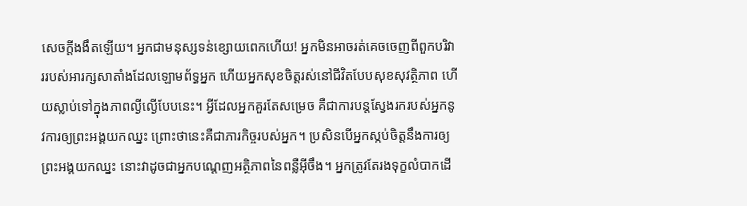សេចក្ដីងងឹតឡើយ។ អ្នកជាមនុស្សទន់ខ្សោយពេកហើយ! អ្នកមិនអាចរត់គេចចេញពីពួកបរិវាររបស់អារក្សសាតាំងដែលឡោមព័ទ្ធអ្នក ហើយអ្នកសុខចិត្តរស់នៅជីវិតបែបសុខសុវត្ថិភាព ហើយស្លាប់ទៅក្នុងភាពល្ងីល្ងើបែបនេះ។ អ្វីដែលអ្នកគួរតែសម្រេច គឺជាការបន្តស្វែងរករបស់អ្នកនូវការឲ្យព្រះអង្គយកឈ្នះ ព្រោះថានេះគឺជាភារកិច្ចរបស់អ្នក។ ប្រសិនបើអ្នកស្កប់ចិត្តនឹងការឲ្យព្រះអង្គយកឈ្នះ នោះវាដូចជាអ្នកបណ្ដេញអត្ថិភាពនៃពន្លឺអ៊ីចឹង។ អ្នកត្រូវតែរងទុក្ខលំបាកដើ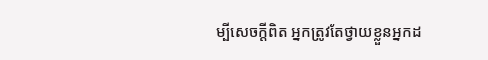ម្បីសេចក្តីពិត អ្នកត្រូវតែថ្វាយខ្លួនអ្នកដ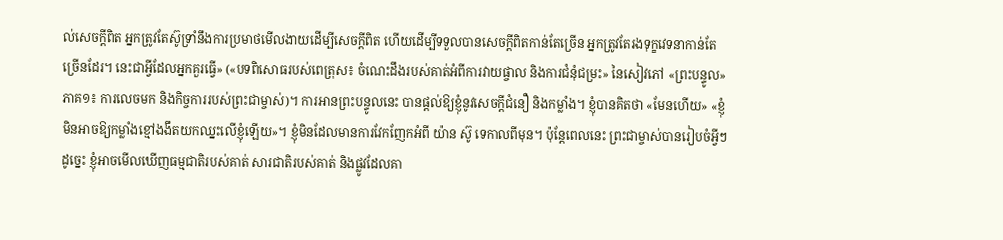ល់សេចក្តីពិត អ្នកត្រូវតែស៊ូទ្រាំនឹងការប្រមាថមើលងាយដើម្បីសេចក្តីពិត ហើយដើម្បីទទួលបានសេចក្តីពិតកាន់តែច្រើន អ្នកត្រូវតែរងទុក្ខវេទនាកាន់តែច្រើនដែរ។ នេះជាអ្វីដែលអ្នកគួរធ្វើ» («បទពិសោធរបស់ពេត្រុស៖ ចំណេះដឹងរបស់គាត់អំពីការវាយផ្ចាល និងការជំនុំជម្រះ» នៃសៀវភៅ «ព្រះបន្ទូល» ភាគ១៖ ការលេចមក និងកិច្ចការរបស់ព្រះជាម្ចាស់)។ ការអានព្រះបន្ទូលនេះ បានផ្ដល់ឱ្យខ្ញុំនូវសេចក្ដីជំនឿ និងកម្លាំង។ ខ្ញុំបានគិតថា «មែនហើយ» «ខ្ញុំមិនអាចឱ្យកម្លាំងខ្មៅងងឹតយកឈ្នះលើខ្ញុំឡើយ»។ ខ្ញុំមិនដែលមានការវែកញែកអំពី យ៉ាន ស៊ូ ទេកាលពីមុន។ ប៉ុន្តែពេលនេះ ព្រះជាម្ចាស់បានរៀបចំអ្វីៗ ដូច្នេះ ខ្ញុំអាចមើលឃើញធម្មជាតិរបស់គាត់ សារជាតិរបស់គាត់ និងផ្លូវដែលគា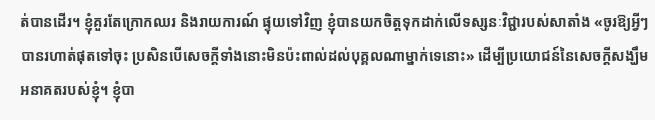ត់បានដើរ។ ខ្ញុំគួរតែក្រោកឈរ និងរាយការណ៍ ផ្ទុយទៅវិញ ខ្ញុំបានយកចិត្តទុកដាក់លើទស្សនៈវិជ្ជារបស់សាតាំង «ចូរឱ្យអ្វីៗបានរហាត់ផុតទៅចុះ ប្រសិនបើសេចក្ដីទាំងនោះមិនប៉ះពាល់ដល់បុគ្គលណាម្នាក់ទេនោះ» ដើម្បីប្រយោជន៍នៃសេចក្ដីសង្ឃឹមអនាគតរបស់ខ្ញុំ។ ខ្ញុំបា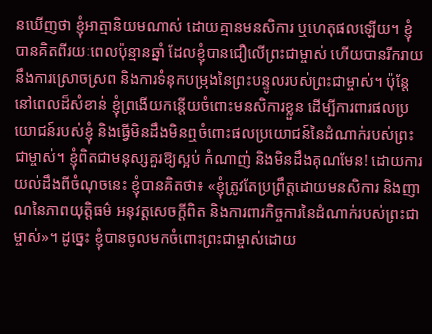នឃើញថា ខ្ញុំអាត្មានិយមណាស់ ដោយគ្មានមនសិការ ឬហេតុផលឡើយ។ ខ្ញុំបានគិតពីរយៈពេលប៉ុន្មានឆ្នាំ ដែលខ្ញុំបានជឿលើព្រះជាម្ចាស់ ហើយបានរីករាយនឹងការស្រោចស្រព និងការទំនុកបម្រុងនៃព្រះបន្ទូលរបស់ព្រះជាម្ចាស់។ ប៉ុន្តែនៅពេលដ៏សំខាន់ ខ្ញុំព្រងើយកន្តើយចំពោះមនសិការខ្លួន ដើម្បីការពារផលប្រយោជន៍របស់ខ្ញុំ និងធ្វើមិនដឹងមិនឮចំពោះផលប្រយោជន៍នៃដំណាក់របស់ព្រះជាម្ចាស់។ ខ្ញុំពិតជាមនុស្សគួរឱ្យស្អប់ កំណាញ់ និងមិនដឹងគុណមែន! ដោយការយល់ដឹងពីចំណុចនេះ ខ្ញុំបានគិតថា៖ «ខ្ញុំត្រូវតែប្រព្រឹត្តដោយមនសិការ និងញាណនៃភាពយុត្តិធម៌ អនុវត្តសេចក្ដីពិត និងការពារកិច្ចការនៃដំណាក់របស់ព្រះជាម្ចាស់»។ ដូច្នេះ ខ្ញុំបានចូលមកចំពោះព្រះជាម្ចាស់ដោយ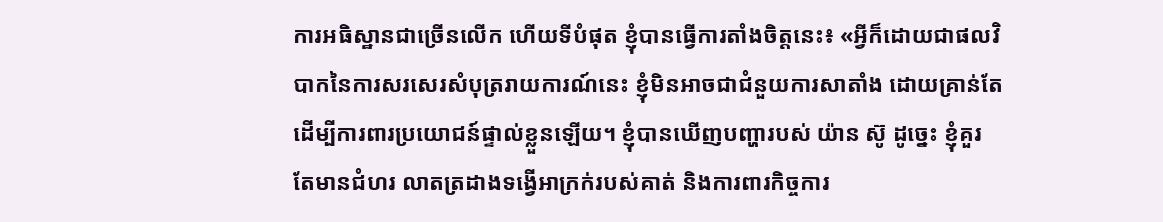ការអធិស្ឋានជាច្រើនលើក ហើយទីបំផុត ខ្ញុំបានធ្វើការតាំងចិត្តនេះ៖ «អ្វីក៏ដោយជាផលវិបាកនៃការសរសេរសំបុត្ររាយការណ៍នេះ ខ្ញុំមិនអាចជាជំនួយការសាតាំង ដោយគ្រាន់តែដើម្បីការពារប្រយោជន៍ផ្ទាល់ខ្លួនឡើយ។ ខ្ញុំបានឃើញបញ្ហារបស់ យ៉ាន ស៊ូ ដូច្នេះ ខ្ញុំគួរតែមានជំហរ លាតត្រដាងទង្វើអាក្រក់របស់គាត់ និងការពារកិច្ចការ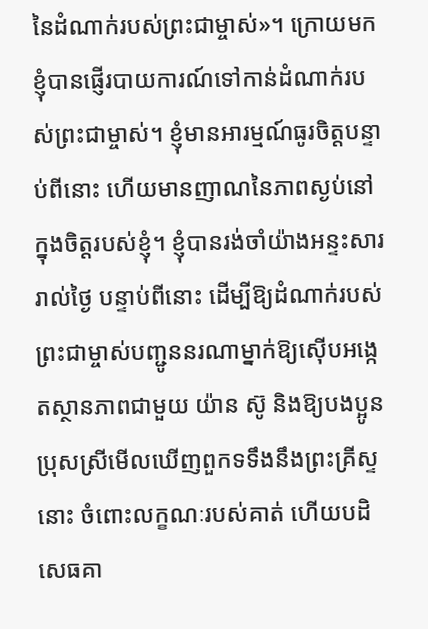នៃដំណាក់របស់ព្រះជាម្ចាស់»។ ក្រោយមក ខ្ញុំបានផ្ញើរបាយការណ៍ទៅកាន់ដំណាក់របស់ព្រះជាម្ចាស់។ ខ្ញុំមានអារម្មណ៍ធូរចិត្តបន្ទាប់ពីនោះ ហើយមានញាណនៃភាពស្ងប់នៅក្នុងចិត្តរបស់ខ្ញុំ។ ខ្ញុំបានរង់ចាំយ៉ាងអន្ទះសាររាល់ថ្ងៃ បន្ទាប់ពីនោះ ដើម្បីឱ្យដំណាក់របស់ព្រះជាម្ចាស់បញ្ជូននរណាម្នាក់ឱ្យស៊ើបអង្កេតស្ថានភាពជាមួយ យ៉ាន ស៊ូ និងឱ្យបងប្អូនប្រុសស្រីមើលឃើញពួកទទឹងនឹងព្រះគ្រីស្ទនោះ ចំពោះលក្ខណៈរបស់គាត់ ហើយបដិសេធគា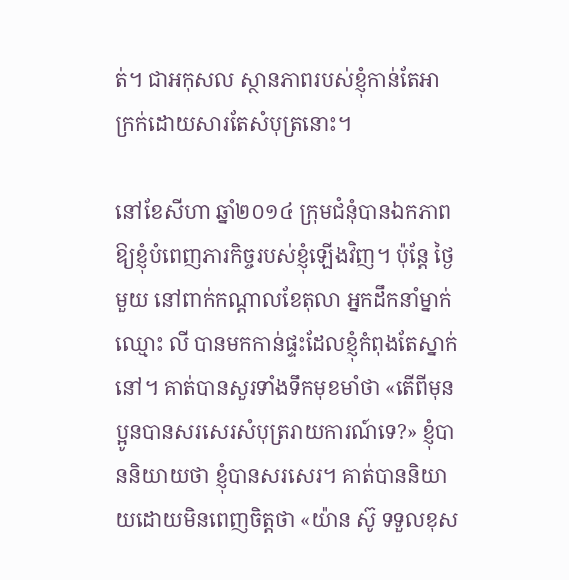ត់។ ជាអកុសល ស្ថានភាពរបស់ខ្ញុំកាន់តែអាក្រក់ដោយសារតែសំបុត្រនោះ។

នៅខែសីហា ឆ្នាំ២០១៤ ក្រុមជំនុំបានឯកភាពឱ្យខ្ញុំបំពេញភារកិច្ចរបស់ខ្ញុំឡើងវិញ។ ប៉ុន្តែ ថ្ងៃមួយ នៅពាក់កណ្ដាលខែតុលា អ្នកដឹកនាំម្នាក់ឈ្មោះ លី បានមកកាន់ផ្ទះដែលខ្ញុំកំពុងតែស្នាក់នៅ។ គាត់បានសួរទាំងទឹកមុខមាំថា «តើពីមុនប្អូនបានសរសេរសំបុត្ររាយការណ៍ទេ?» ខ្ញុំបាននិយាយថា ខ្ញុំបានសរសេរ។ គាត់បាននិយាយដោយមិនពេញចិត្តថា «យ៉ាន ស៊ូ ទទួលខុស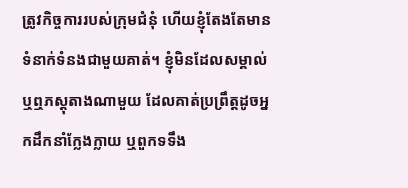ត្រូវកិច្ចការរបស់ក្រុមជំនុំ ហើយខ្ញុំតែងតែមានទំនាក់ទំនងជាមួយគាត់។ ខ្ញុំមិនដែលសម្គាល់ ឬឮភស្ដុតាងណាមួយ ដែលគាត់ប្រព្រឹត្តដូចអ្នកដឹកនាំក្លែងក្លាយ ឬពួកទទឹង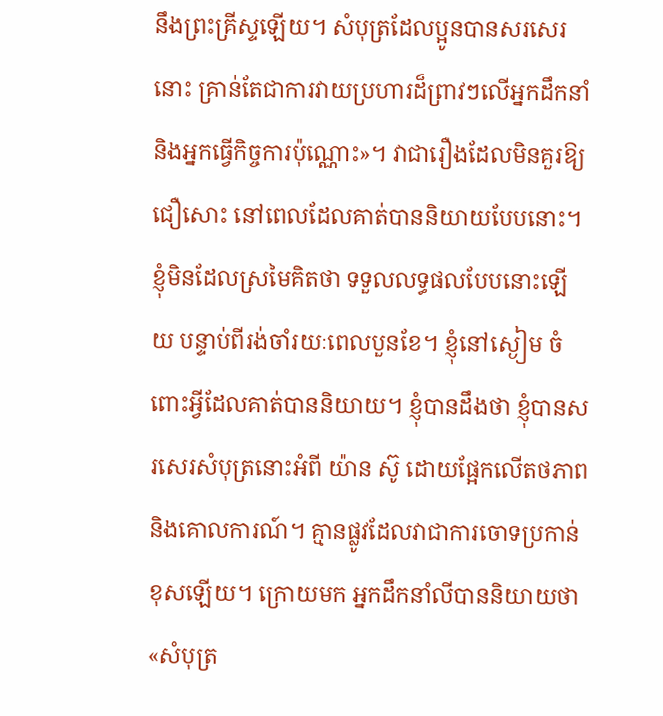នឹងព្រះគ្រីស្ទឡើយ។ សំបុត្រដែលប្អូនបានសរសេរនោះ គ្រាន់តែជាការវាយប្រហារដ៏ព្រាវៗលើអ្នកដឹកនាំ និងអ្នកធ្វើកិច្ចការប៉ុណ្ណោះ»។ វាជារឿងដែលមិនគួរឱ្យជឿសោះ នៅពេលដែលគាត់បាននិយាយបែបនោះ។ ខ្ញុំមិនដែលស្រមៃគិតថា ទទួលលទ្ធផលបែបនោះឡើយ បន្ទាប់ពីរង់ចាំរយៈពេលបួនខែ។ ខ្ញុំនៅស្ងៀម ចំពោះអ្វីដែលគាត់បាននិយាយ។ ខ្ញុំបានដឹងថា ខ្ញុំបានសរសេរសំបុត្រនោះអំពី យ៉ាន ស៊ូ ដោយផ្អែកលើតថភាព និងគោលការណ៍។ គ្មានផ្លូវដែលវាជាការចោទប្រកាន់ខុសឡើយ។ ក្រោយមក អ្នកដឹកនាំលីបាននិយាយថា «សំបុត្រ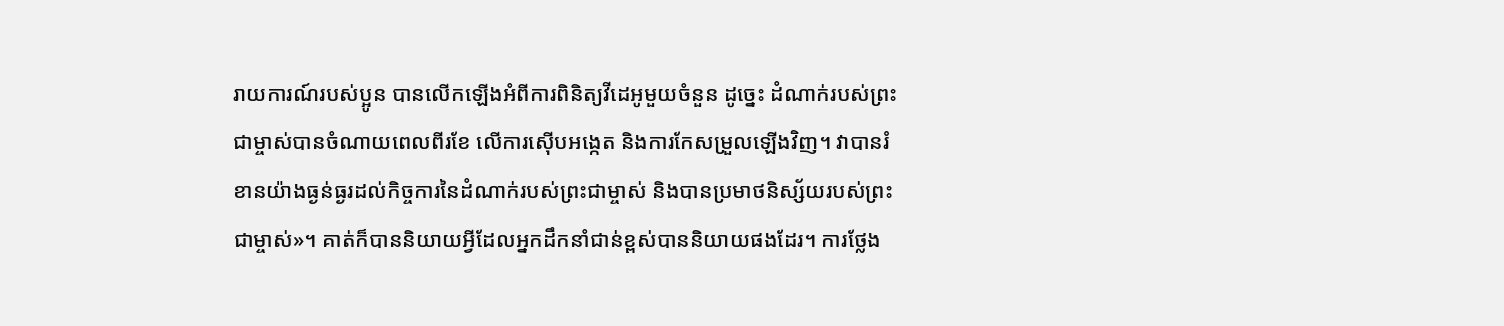រាយការណ៍របស់ប្អូន បានលើកឡើងអំពីការពិនិត្យវីដេអូមួយចំនួន ដូច្នេះ ដំណាក់របស់ព្រះជាម្ចាស់បានចំណាយពេលពីរខែ លើការស៊ើបអង្កេត និងការកែសម្រួលឡើងវិញ។ វាបានរំខានយ៉ាងធ្ងន់ធ្ងរដល់កិច្ចការនៃដំណាក់របស់ព្រះជាម្ចាស់ និងបានប្រមាថនិស្ស័យរបស់ព្រះជាម្ចាស់»។ គាត់ក៏បាននិយាយអ្វីដែលអ្នកដឹកនាំជាន់ខ្ពស់បាននិយាយផងដែរ។ ការថ្លែង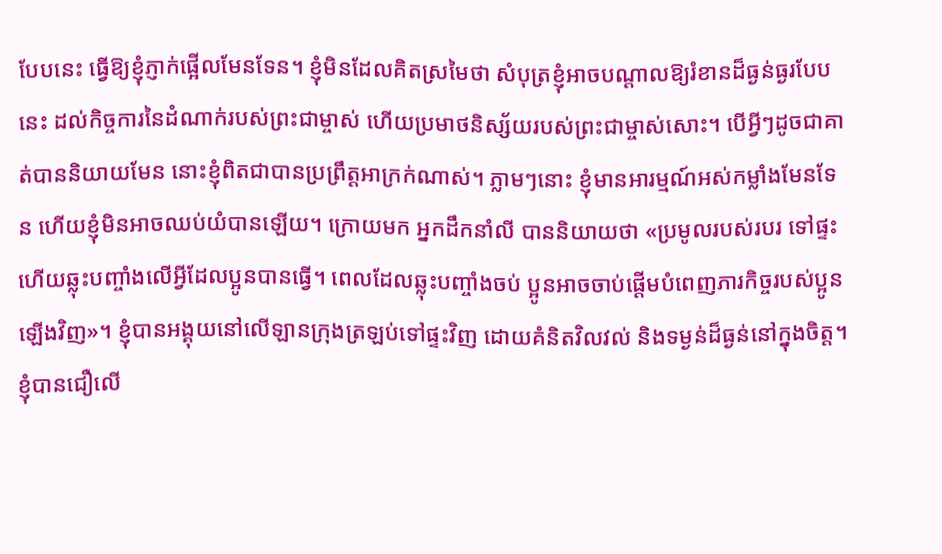បែបនេះ ធ្វើឱ្យខ្ញុំភ្ញាក់ផ្អើលមែនទែន។ ខ្ញុំមិនដែលគិតស្រមៃថា សំបុត្រខ្ញុំអាចបណ្ដាលឱ្យរំខានដ៏ធ្ងន់ធ្ងរបែបនេះ ដល់កិច្ចការនៃដំណាក់របស់ព្រះជាម្ចាស់ ហើយប្រមាថនិស្ស័យរបស់ព្រះជាម្ចាស់សោះ។ បើអ្វីៗដូចជាគាត់បាននិយាយមែន នោះខ្ញុំពិតជាបានប្រព្រឹត្តអាក្រក់ណាស់។ ភ្លាមៗនោះ ខ្ញុំមានអារម្មណ៍អស់កម្លាំងមែនទែន ហើយខ្ញុំមិនអាចឈប់យំបានឡើយ។ ក្រោយមក អ្នកដឹកនាំលី បាននិយាយថា «ប្រមូលរបស់របរ ទៅផ្ទះ ហើយឆ្លុះបញ្ចាំងលើអ្វីដែលប្អូនបានធ្វើ។ ពេលដែលឆ្លុះបញ្ចាំងចប់ ប្អូនអាចចាប់ផ្ដើមបំពេញភារកិច្ចរបស់ប្អូនឡើងវិញ»។ ខ្ញុំបានអង្គុយនៅលើឡានក្រុងត្រឡប់ទៅផ្ទះវិញ ដោយគំនិតវិលវល់ និងទម្ងន់ដ៏ធ្ងន់នៅក្នុងចិត្ត។ ខ្ញុំបានជឿលើ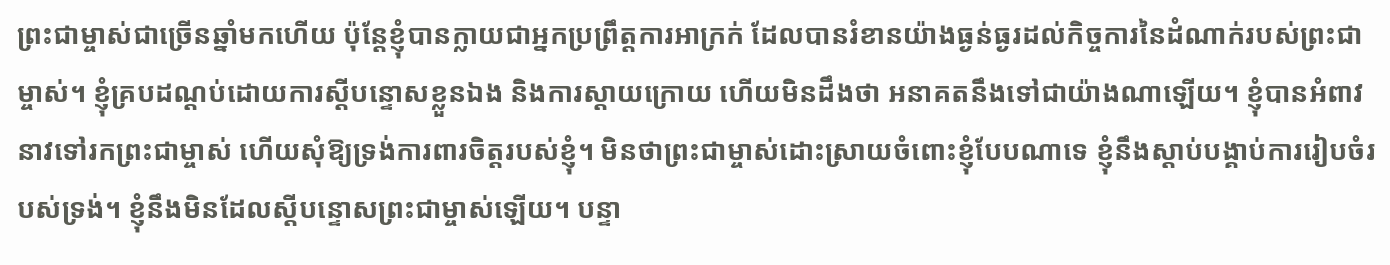ព្រះជាម្ចាស់ជាច្រើនឆ្នាំមកហើយ ប៉ុន្តែខ្ញុំបានក្លាយជាអ្នកប្រព្រឹត្តការអាក្រក់ ដែលបានរំខានយ៉ាងធ្ងន់ធ្ងរដល់កិច្ចការនៃដំណាក់របស់ព្រះជាម្ចាស់។ ខ្ញុំគ្របដណ្ដប់ដោយការស្ដីបន្ទោសខ្លួនឯង និងការស្ដាយក្រោយ ហើយមិនដឹងថា អនាគតនឹងទៅជាយ៉ាងណាឡើយ។ ខ្ញុំបានអំពាវនាវទៅរកព្រះជាម្ចាស់ ហើយសុំឱ្យទ្រង់ការពារចិត្តរបស់ខ្ញុំ។ មិនថាព្រះជាម្ចាស់ដោះស្រាយចំពោះខ្ញុំបែបណាទេ ខ្ញុំនឹងស្ដាប់បង្គាប់ការរៀបចំរបស់ទ្រង់។ ខ្ញុំនឹងមិនដែលស្ដីបន្ទោសព្រះជាម្ចាស់ឡើយ។ បន្ទា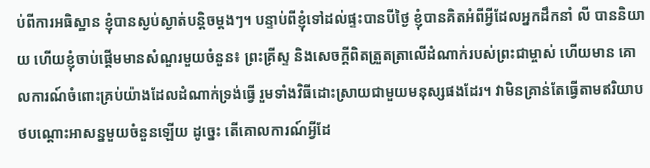ប់ពីការអធិស្ឋាន ខ្ញុំបានស្ងប់ស្ងាត់បន្តិចម្ដងៗ។ បន្ទាប់ពីខ្ញុំទៅដល់ផ្ទះបានបីថ្ងៃ ខ្ញុំបានគិតអំពីអ្វីដែលអ្នកដឹកនាំ លី បាននិយាយ ហើយខ្ញុំចាប់ផ្ដើមមានសំណួរមួយចំនួន៖ ព្រះគ្រីស្ទ និងសេចក្ដីពិតត្រួតត្រាលើដំណាក់របស់ព្រះជាម្ចាស់ ហើយមាន គោលការណ៍ចំពោះគ្រប់យ៉ាងដែលដំណាក់ទ្រង់ធ្វើ រួមទាំងវិធីដោះស្រាយជាមួយមនុស្សផងដែរ។ វាមិនគ្រាន់តែធ្វើតាមឥរិយាបថបណ្ដោះអាសន្នមួយចំនួនឡើយ ដូច្នេះ តើគោលការណ៍អ្វីដែ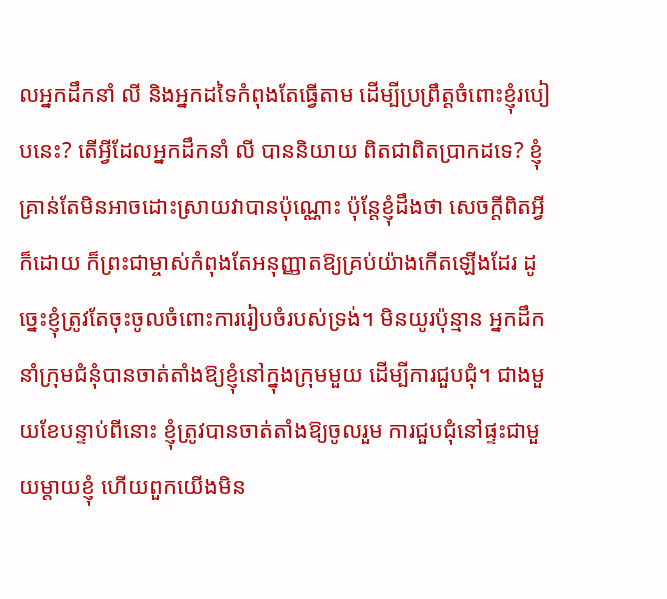លអ្នកដឹកនាំ លី និងអ្នកដទៃកំពុងតែធ្វើតាម ដើម្បីប្រព្រឹត្តចំពោះខ្ញុំរបៀបនេះ? តើអ្វីដែលអ្នកដឹកនាំ លី បាននិយាយ ពិតជាពិតប្រាកដទេ? ខ្ញុំគ្រាន់តែមិនអាចដោះស្រាយវាបានប៉ុណ្ណោះ ប៉ុន្តែខ្ញុំដឹងថា សេចក្ដីពិតអ្វីក៏ដោយ ក៏ព្រះជាម្ចាស់កំពុងតែអនុញ្ញាតឱ្យគ្រប់យ៉ាងកើតឡើងដែរ ដូច្នេះខ្ញុំត្រូវតែចុះចូលចំពោះការរៀបចំរបស់ទ្រង់។ មិនយូរប៉ុន្មាន អ្នកដឹកនាំក្រុមជំនុំបានចាត់តាំងឱ្យខ្ញុំនៅក្នុងក្រុមមួយ ដើម្បីការជួបជុំ។ ជាងមួយខែបន្ទាប់ពីនោះ ខ្ញុំត្រូវបានចាត់តាំងឱ្យចូលរួម ការជួបជុំនៅផ្ទះជាមួយម្ដាយខ្ញុំ ហើយពួកយើងមិន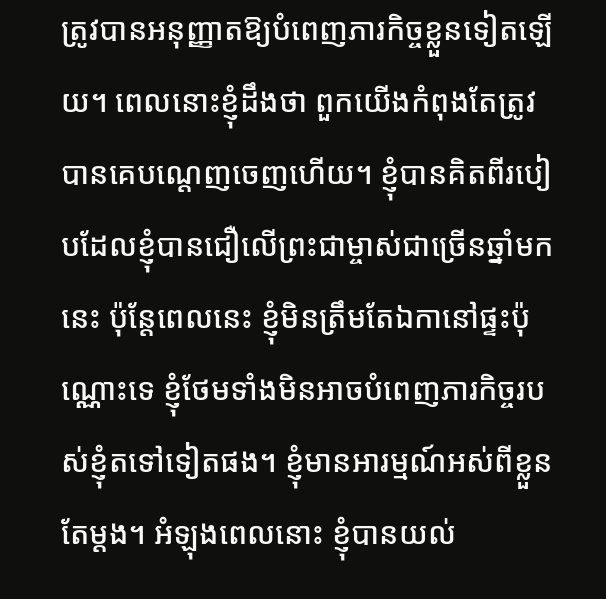ត្រូវបានអនុញ្ញាតឱ្យបំពេញភារកិច្ចខ្លួនទៀតឡើយ។ ពេលនោះខ្ញុំដឹងថា ពួកយើងកំពុងតែត្រូវបានគេបណ្ដេញចេញហើយ។ ខ្ញុំបានគិតពីរបៀបដែលខ្ញុំបានជឿលើព្រះជាម្ចាស់ជាច្រើនឆ្នាំមកនេះ ប៉ុន្តែពេលនេះ ខ្ញុំមិនត្រឹមតែឯកានៅផ្ទះប៉ុណ្ណោះទេ ខ្ញុំថែមទាំងមិនអាចបំពេញភារកិច្ចរបស់ខ្ញុំតទៅទៀតផង។ ខ្ញុំមានអារម្មណ៍អស់ពីខ្លួនតែម្ដង។ អំឡុងពេលនោះ ខ្ញុំបានយល់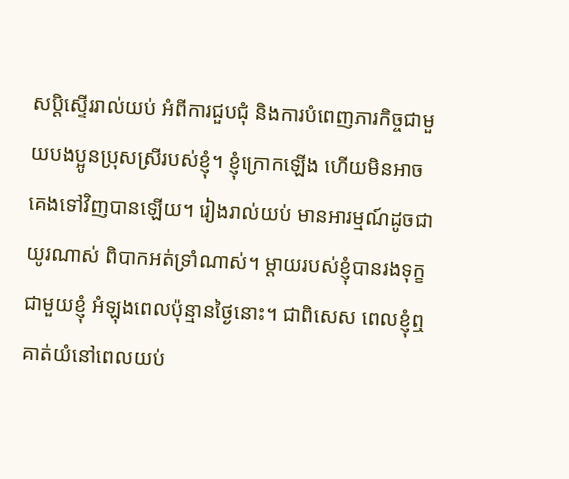សប្ដិស្ទើររាល់យប់ អំពីការជួបជុំ និងការបំពេញភារកិច្ចជាមួយបងប្អូនប្រុសស្រីរបស់ខ្ញុំ។ ខ្ញុំក្រោកឡើង ហើយមិនអាចគេងទៅវិញបានឡើយ។ រៀងរាល់យប់ មានអារម្មណ៍ដូចជាយូរណាស់ ពិបាកអត់ទ្រាំណាស់។ ម្ដាយរបស់ខ្ញុំបានរងទុក្ខជាមួយខ្ញុំ អំឡុងពេលប៉ុន្មានថ្ងៃនោះ។ ជាពិសេស ពេលខ្ញុំឮគាត់យំនៅពេលយប់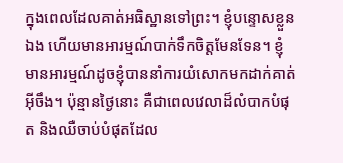ក្នុងពេលដែលគាត់អធិស្ឋានទៅព្រះ។ ខ្ញុំបន្ទោសខ្លួនឯង ហើយមានអារម្មណ៍បាក់ទឹកចិត្តមែនទែន។ ខ្ញុំមានអារម្មណ៍ដូចខ្ញុំបាននាំការយំសោកមកដាក់គាត់អ៊ីចឹង។ ប៉ុន្មានថ្ងៃនោះ គឺជាពេលវេលាដ៏លំបាកបំផុត និងឈឺចាប់បំផុតដែល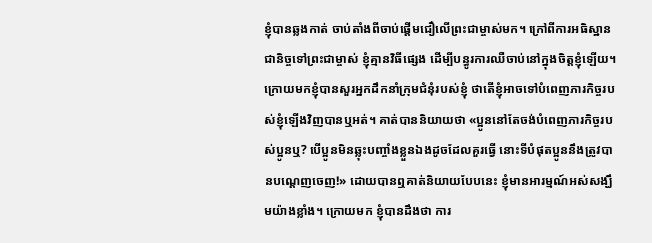ខ្ញុំបានឆ្លងកាត់ ចាប់តាំងពីចាប់ផ្ដើមជឿលើព្រះជាម្ចាស់មក។ ក្រៅពីការអធិស្ឋានជានិច្ចទៅព្រះជាម្ចាស់ ខ្ញុំគ្មានវិធីផ្សេង ដើម្បីបន្ធូរការឈឺចាប់នៅក្នុងចិត្តខ្ញុំឡើយ។ ក្រោយមកខ្ញុំបានសួរអ្នកដឹកនាំក្រុមជំនុំរបស់ខ្ញុំ ថាតើខ្ញុំអាចទៅបំពេញភារកិច្ចរបស់ខ្ញុំឡើងវិញបានឬអត់។ គាត់បាននិយាយថា «ប្អូននៅតែចង់បំពេញភារកិច្ចរបស់ប្អូនឬ? បើប្អូនមិនឆ្លុះបញ្ចាំងខ្លួនឯងដូចដែលគួរធ្វើ នោះទីបំផុតប្អូននឹងត្រូវបានបណ្ដេញចេញ!» ដោយបានឮគាត់និយាយបែបនេះ ខ្ញុំមានអារម្មណ៍អស់សង្ឃឹមយ៉ាងខ្លាំង។ ក្រោយមក ខ្ញុំបានដឹងថា ការ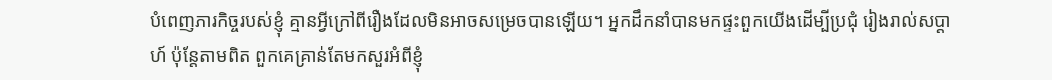បំពេញភារកិច្ចរបស់ខ្ញុំ គ្មានអ្វីក្រៅពីរឿងដែលមិនអាចសម្រេចបានឡើយ។ អ្នកដឹកនាំបានមកផ្ទះពួកយើងដើម្បីប្រជុំ រៀងរាល់សប្ដាហ៍ ប៉ុន្តែតាមពិត ពួកគេគ្រាន់តែមកសួរអំពីខ្ញុំ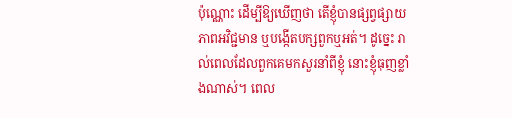ប៉ុណ្ណោះ ដើម្បីឱ្យឃើញថា តើខ្ញុំបានផ្សព្វផ្សាយភាពអវិជ្ជមាន ឬបង្កើតបក្សពួកឬអត់។ ដូច្នេះ រាល់ពេលដែលពួកគេមកសួរនាំពីខ្ញុំ នោះខ្ញុំធុញខ្លាំងណាស់។ ពេល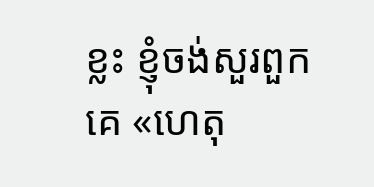ខ្លះ ខ្ញុំចង់សួរពួកគេ «ហេតុ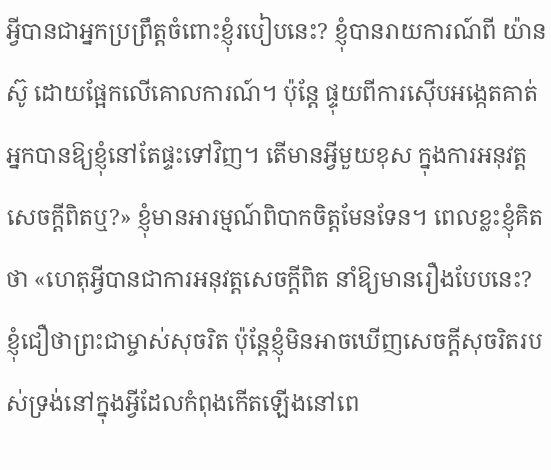អ្វីបានជាអ្នកប្រព្រឹត្តចំពោះខ្ញុំរបៀបនេះ? ខ្ញុំបានរាយការណ៍ពី យ៉ាន ស៊ូ ដោយផ្អែកលើគោលការណ៍។ ប៉ុន្តែ ផ្ទុយពីការស៊ើបអង្កេតគាត់ អ្នកបានឱ្យខ្ញុំនៅតែផ្ទះទៅវិញ។ តើមានអ្វីមួយខុស ក្នុងការអនុវត្តសេចក្ដីពិតឬ?» ខ្ញុំមានអារម្មណ៍ពិបាកចិត្តមែនទែន។ ពេលខ្លះខ្ញុំគិតថា «ហេតុអ្វីបានជាការអនុវត្តសេចក្ដីពិត នាំឱ្យមានរឿងបែបនេះ? ខ្ញុំជឿថាព្រះជាម្ចាស់សុចរិត ប៉ុន្តែខ្ញុំមិនអាចឃើញសេចក្ដីសុចរិតរបស់ទ្រង់នៅក្នុងអ្វីដែលកំពុងកើតឡើងនៅពេ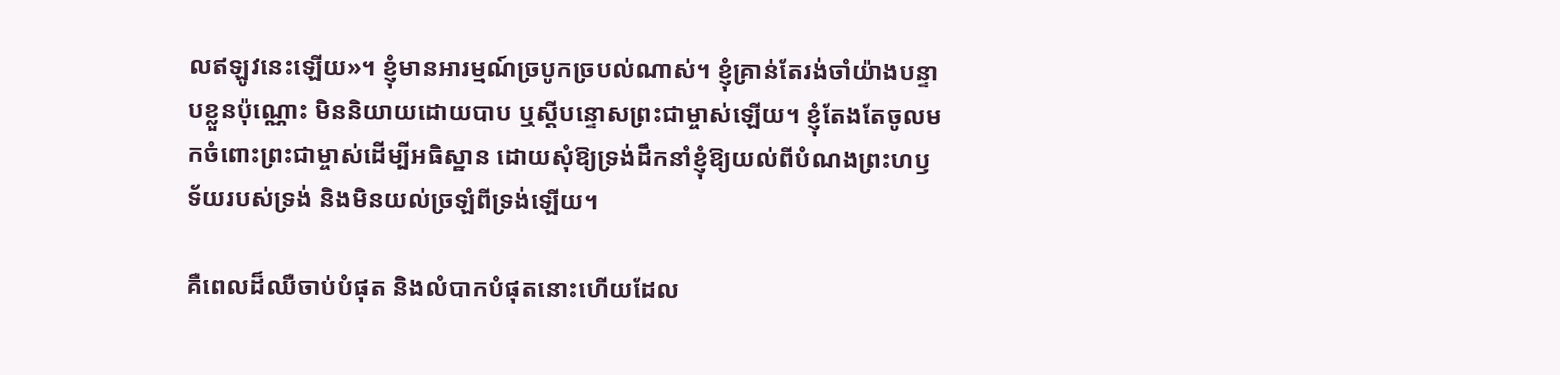លឥឡូវនេះឡើយ»។ ខ្ញុំមានអារម្មណ៍ច្របូកច្របល់ណាស់។ ខ្ញុំគ្រាន់តែរង់ចាំយ៉ាងបន្ទាបខ្លួនប៉ុណ្ណោះ មិននិយាយដោយបាប ឬស្ដីបន្ទោសព្រះជាម្ចាស់ឡើយ។ ខ្ញុំតែងតែចូលមកចំពោះព្រះជាម្ចាស់ដើម្បីអធិស្ឋាន ដោយសុំឱ្យទ្រង់ដឹកនាំខ្ញុំឱ្យយល់ពីបំណងព្រះហឫទ័យរបស់ទ្រង់ និងមិនយល់ច្រឡំពីទ្រង់ឡើយ។

គឺពេលដ៏ឈឺចាប់បំផុត និងលំបាកបំផុតនោះហើយដែល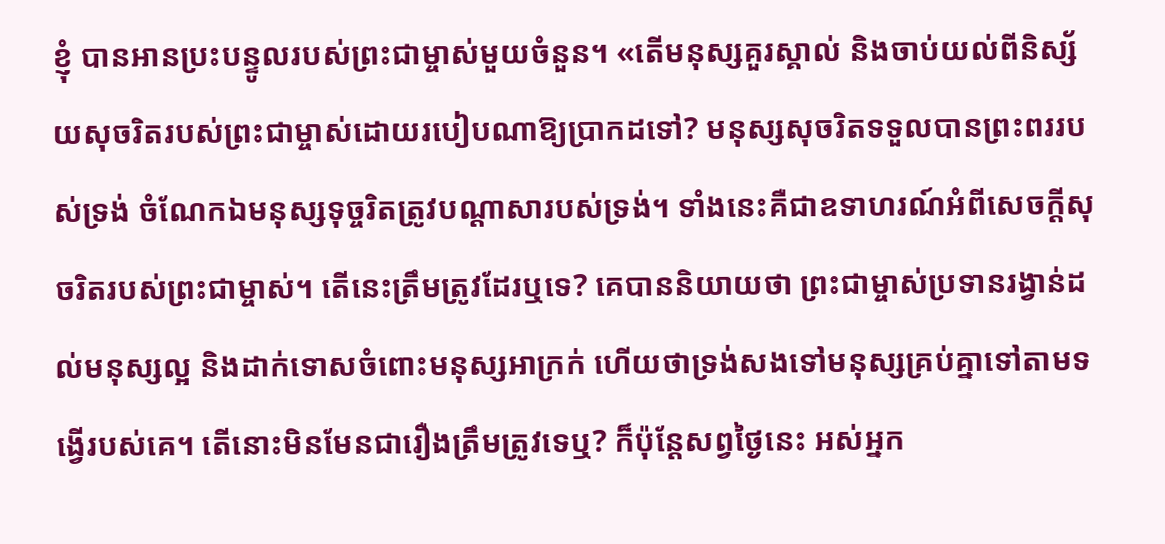ខ្ញុំ បានអានប្រះបន្ទូលរបស់ព្រះជាម្ចាស់មួយចំនួន។ «តើមនុស្សគួរស្គាល់ និងចាប់យល់ពីនិស្ស័យសុចរិតរបស់ព្រះជាម្ចាស់ដោយរបៀបណាឱ្យប្រាកដទៅ? មនុស្សសុចរិតទទួលបានព្រះពររបស់ទ្រង់ ចំណែកឯមនុស្សទុច្ចរិតត្រូវបណ្ដាសារបស់ទ្រង់។ ទាំងនេះគឺជាឧទាហរណ៍អំពីសេចក្ដីសុចរិតរបស់ព្រះជាម្ចាស់។ តើនេះត្រឹមត្រូវដែរឬទេ? គេបាននិយាយថា ព្រះជាម្ចាស់ប្រទានរង្វាន់ដល់មនុស្សល្អ និងដាក់ទោសចំពោះមនុស្សអាក្រក់ ហើយថាទ្រង់សងទៅមនុស្សគ្រប់គ្នាទៅតាមទង្វើរបស់គេ។ តើនោះមិនមែនជារឿងត្រឹមត្រូវទេឬ? ក៏ប៉ុន្តែសព្វថ្ងៃនេះ អស់អ្នក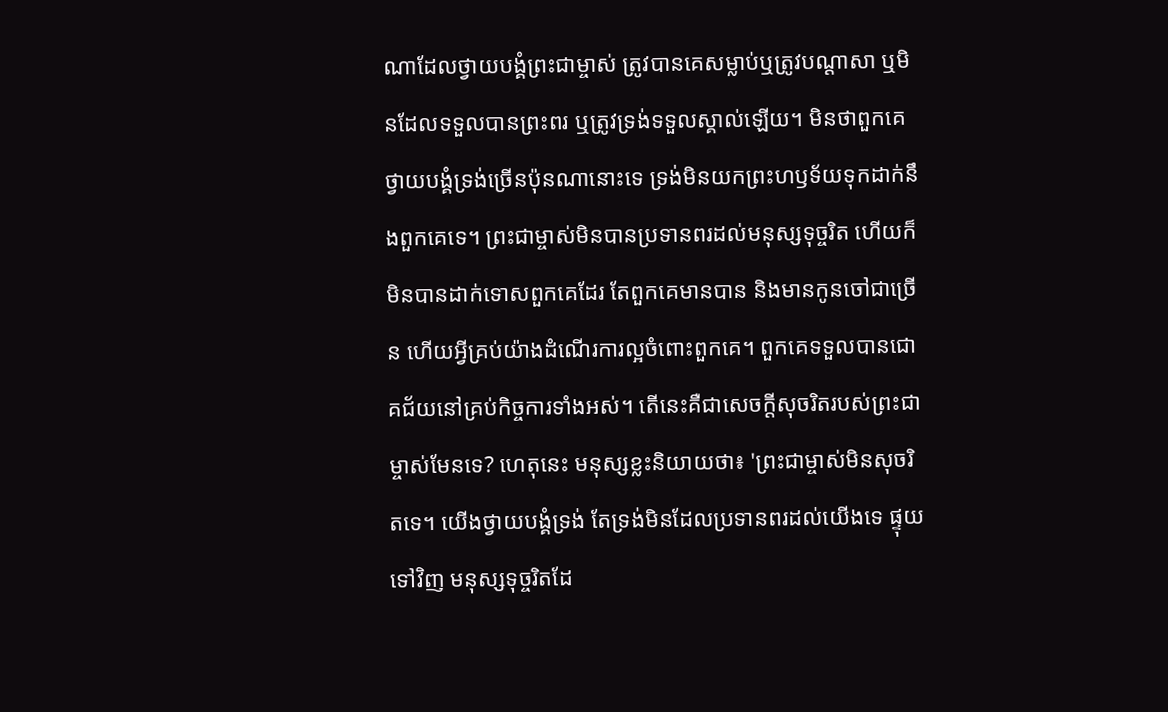ណាដែលថ្វាយបង្គំព្រះជាម្ចាស់ ត្រូវបានគេសម្លាប់ឬត្រូវបណ្ដាសា ឬមិនដែលទទួលបានព្រះពរ ឬត្រូវទ្រង់ទទួលស្គាល់ឡើយ។ មិនថាពួកគេថ្វាយបង្គំទ្រង់ច្រើនប៉ុនណានោះទេ ទ្រង់មិនយកព្រះហឫទ័យទុកដាក់នឹងពួកគេទេ។ ព្រះជាម្ចាស់មិនបានប្រទានពរដល់មនុស្សទុច្ចរិត ហើយក៏មិនបានដាក់ទោសពួកគេដែរ តែពួកគេមានបាន និងមានកូនចៅជាច្រើន ហើយអ្វីគ្រប់យ៉ាងដំណើរការល្អចំពោះពួកគេ។ ពួកគេទទួលបានជោគជ័យនៅគ្រប់កិច្ចការទាំងអស់។ តើនេះគឺជាសេចក្ដីសុចរិតរបស់ព្រះជាម្ចាស់មែនទេ? ហេតុនេះ មនុស្សខ្លះនិយាយថា៖ 'ព្រះជាម្ចាស់មិនសុចរិតទេ។ យើងថ្វាយបង្គំទ្រង់ តែទ្រង់មិនដែលប្រទានពរដល់យើងទេ ផ្ទុយទៅវិញ មនុស្សទុច្ចរិតដែ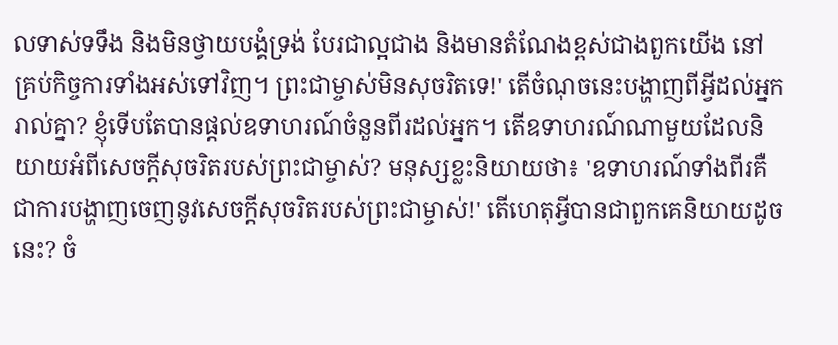លទាស់ទទឹង និងមិនថ្វាយបង្គំទ្រង់ បែរជាល្អជាង និងមានតំណែងខ្ពស់ជាងពួកយើង នៅគ្រប់កិច្ចការទាំងអស់ទៅវិញ។ ព្រះជាម្ចាស់មិនសុចរិតទេ!' តើចំណុចនេះបង្ហាញពីអ្វីដល់អ្នករាល់គ្នា? ខ្ញុំទើបតែបានផ្ដល់ឧទាហរណ៍ចំនួនពីរដល់អ្នក។ តើឧទាហរណ៍ណាមួយដែលនិយាយអំពីសេចក្ដីសុចរិតរបស់ព្រះជាម្ចាស់? មនុស្សខ្លះនិយាយថា៖ 'ឧទាហរណ៍ទាំងពីរគឺជាការបង្ហាញចេញនូវសេចក្ដីសុចរិតរបស់ព្រះជាម្ចាស់!' តើហេតុអ្វីបានជាពួកគេនិយាយដូចនេះ? ចំ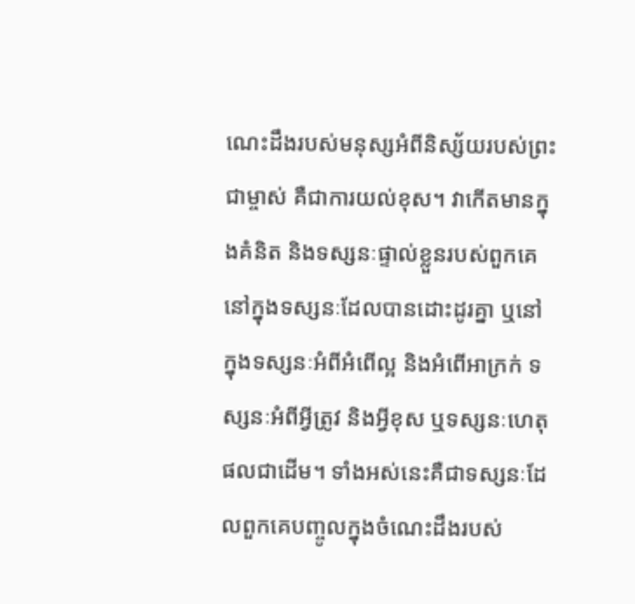ណេះដឹងរបស់មនុស្សអំពីនិស្ស័យរបស់ព្រះជាម្ចាស់ គឺជាការយល់ខុស។ វាកើតមានក្នុងគំនិត និងទស្សនៈផ្ទាល់ខ្លួនរបស់ពួកគេ នៅក្នុងទស្សនៈដែលបានដោះដូរគ្នា ឬនៅក្នុងទស្សនៈអំពីអំពើល្អ និងអំពើអាក្រក់ ទស្សនៈអំពីអ្វីត្រូវ និងអ្វីខុស ឬទស្សនៈហេតុផលជាដើម។ ទាំងអស់នេះគឺជាទស្សនៈដែលពួកគេបញ្ចូលក្នុងចំណេះដឹងរបស់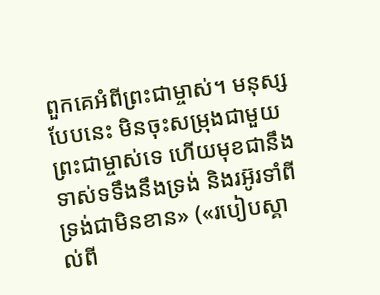ពួកគេអំពីព្រះជាម្ចាស់។ មនុស្សបែបនេះ មិនចុះសម្រុងជាមួយព្រះជាម្ចាស់ទេ ហើយមុខជានឹងទាស់ទទឹងនឹងទ្រង់ និងរអ៊ូរទាំពីទ្រង់ជាមិនខាន» («របៀបស្គាល់ពី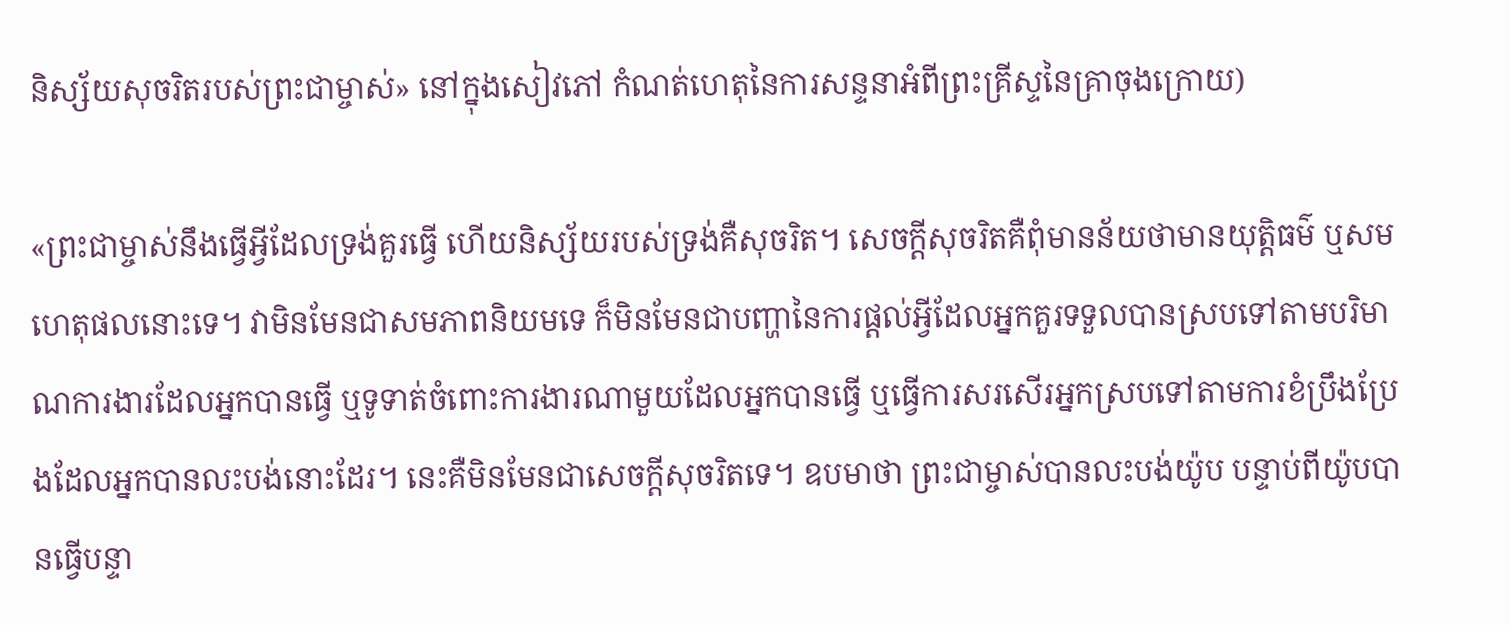និស្ស័យសុចរិតរបស់ព្រះជាម្ចាស់» នៅក្នុងសៀវភៅ កំណត់ហេតុនៃការសន្ទនាអំពីព្រះគ្រីស្ទនៃគ្រាចុងក្រោយ)

«ព្រះជាម្ចាស់នឹងធ្វើអ្វីដែលទ្រង់គួរធ្វើ ហើយនិស្ស័យរបស់ទ្រង់គឺសុចរិត។ សេចក្ដីសុចរិតគឺពុំមានន័យថាមានយុត្តិធម៌ ឬសមហេតុផលនោះទេ។ វាមិនមែនជាសមភាពនិយមទេ ក៏មិនមែនជាបញ្ហានៃការផ្ដល់អ្វីដែលអ្នកគួរទទួលបានស្របទៅតាមបរិមាណការងារដែលអ្នកបានធ្វើ ឬទូទាត់ចំពោះការងារណាមួយដែលអ្នកបានធ្វើ ឬធ្វើការសរសើរអ្នកស្របទៅតាមការខំប្រឹងប្រែងដែលអ្នកបានលះបង់នោះដែរ។ នេះគឺមិនមែនជាសេចក្ដីសុចរិតទេ។ ឧបមាថា ព្រះជាម្ចាស់បានលះបង់យ៉ូប បន្ទាប់ពីយ៉ូបបានធ្វើបន្ទា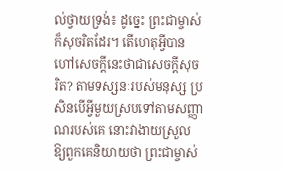ល់ថ្វាយទ្រង់៖ ដូច្នេះ ព្រះជាម្ចាស់ក៏សុចរិតដែរ។ តើហេតុអ្វីបានហៅសេចក្ដីនេះថាជាសេចក្ដីសុចរិត? តាមទស្សនៈរបស់មនុស្ស ប្រសិនបើអ្វីមួយស្របទៅតាមសញ្ញាណរបស់គេ នោះវាងាយស្រួលឱ្យពួកគេនិយាយថា ព្រះជាម្ចាស់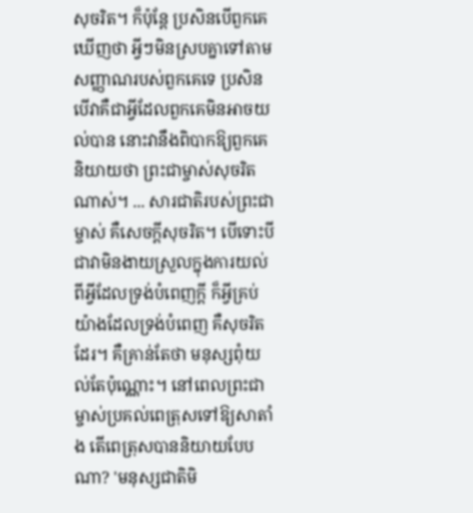សុចរិត។ ក៏ប៉ុន្តែ ប្រសិនបើពួកគេឃើញថា អ្វីៗមិនស្របគ្នាទៅតាមសញ្ញាណរបស់ពួកគេទេ ប្រសិនបើវាគឺជាអ្វីដែលពួកគេមិនអាចយល់បាន នោះវានឹងពិបាកឱ្យពួកគេនិយាយថា ព្រះជាម្ចាស់សុចរិតណាស់។ ... សារជាតិរបស់ព្រះជាម្ចាស់ គឺសេចក្ដីសុចរិត។ បើទោះបីជាវាមិនងាយស្រួលក្នុងការយល់ពីអ្វីដែលទ្រង់បំពេញក្ដី ក៏អ្វីគ្រប់យ៉ាងដែលទ្រង់បំពេញ គឺសុចរិតដែរ។ គឺគ្រាន់តែថា មនុស្សពុំយល់តែប៉ុណ្ណោះ។ នៅពេលព្រះជាម្ចាស់ប្រគល់ពេត្រុសទៅឱ្យសាតាំង តើពេត្រុសបាននិយាយបែបណា? 'មនុស្សជាតិមិ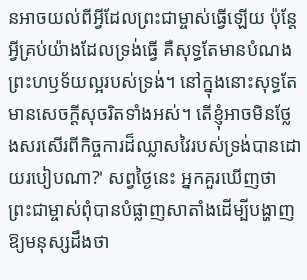នអាចយល់ពីអ្វីដែលព្រះជាម្ចាស់ធ្វើឡើយ ប៉ុន្តែអ្វីគ្រប់យ៉ាងដែលទ្រង់ធ្វើ គឺសុទ្ធតែមានបំណងព្រះហឫទ័យល្អរបស់ទ្រង់។ នៅក្នុងនោះសុទ្ធតែមានសេចក្ដីសុចរិតទាំងអស់។ តើខ្ញុំអាចមិនថ្លែងសរសើរពីកិច្ចការដ៏ឈ្លាសវៃរបស់ទ្រង់បានដោយរបៀបណា?' សព្វថ្ងៃនេះ អ្នកគួរឃើញថា ព្រះជាម្ចាស់ពុំបានបំផ្លាញសាតាំងដើម្បីបង្ហាញឱ្យមនុស្សដឹងថា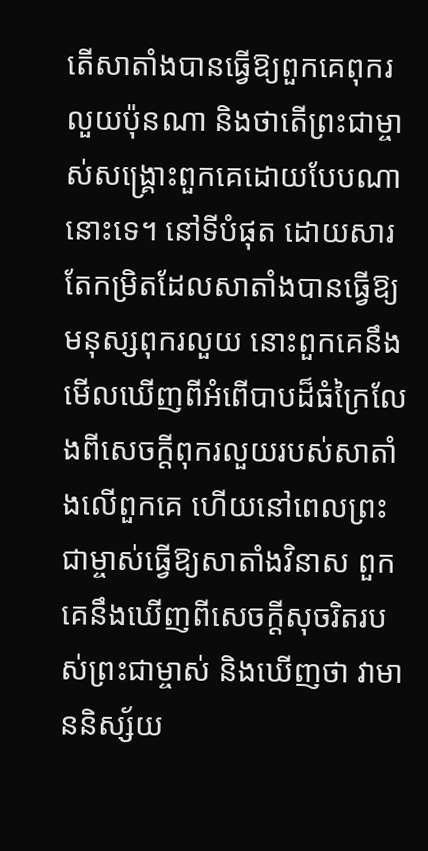តើសាតាំងបានធ្វើឱ្យពួកគេពុករលួយប៉ុនណា និងថាតើព្រះជាម្ចាស់សង្គ្រោះពួកគេដោយបែបណានោះទេ។ នៅទីបំផុត ដោយសារតែកម្រិតដែលសាតាំងបានធ្វើឱ្យមនុស្សពុករលួយ នោះពួកគេនឹងមើលឃើញពីអំពើបាបដ៏ធំក្រៃលែងពីសេចក្ដីពុករលួយរបស់សាតាំងលើពួកគេ ហើយនៅពេលព្រះជាម្ចាស់ធ្វើឱ្យសាតាំងវិនាស ពួកគេនឹងឃើញពីសេចក្ដីសុចរិតរបស់ព្រះជាម្ចាស់ និងឃើញថា វាមាននិស្ស័យ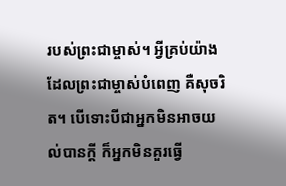របស់ព្រះជាម្ចាស់។ អ្វីគ្រប់យ៉ាងដែលព្រះជាម្ចាស់បំពេញ គឺសុចរិត។ បើទោះបីជាអ្នកមិនអាចយល់បានក្ដី ក៏អ្នកមិនគួរធ្វើ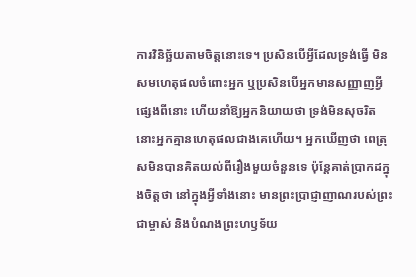ការវិនិច្ឆ័យតាមចិត្តនោះទេ។ ប្រសិនបើអ្វីដែលទ្រង់ធ្វើ មិនសមហេតុផលចំពោះអ្នក ឬប្រសិនបើអ្នកមានសញ្ញាញអ្វីផ្សេងពីនោះ ហើយនាំឱ្យអ្នកនិយាយថា ទ្រង់មិនសុចរិត នោះអ្នកគ្មានហេតុផលជាងគេហើយ។ អ្នកឃើញថា ពេត្រុសមិនបានគិតយល់ពីរឿងមួយចំនួនទេ ប៉ុន្តែគាត់ប្រាកដក្នុងចិត្តថា នៅក្នុងអ្វីទាំងនោះ មានព្រះប្រាជ្ញាញាណរបស់ព្រះជាម្ចាស់ និងបំណងព្រះហឫទ័យ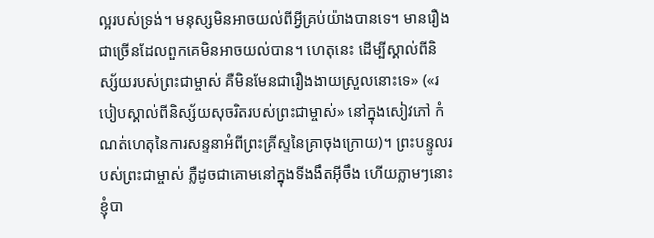ល្អរបស់ទ្រង់។ មនុស្សមិនអាចយល់ពីអ្វីគ្រប់យ៉ាងបានទេ។ មានរឿងជាច្រើនដែលពួកគេមិនអាចយល់បាន។ ហេតុនេះ ដើម្បីស្គាល់ពីនិស្ស័យរបស់ព្រះជាម្ចាស់ គឺមិនមែនជារឿងងាយស្រួលនោះទេ» («របៀបស្គាល់ពីនិស្ស័យសុចរិតរបស់ព្រះជាម្ចាស់» នៅក្នុងសៀវភៅ កំណត់ហេតុនៃការសន្ទនាអំពីព្រះគ្រីស្ទនៃគ្រាចុងក្រោយ)។ ព្រះបន្ទូលរបស់ព្រះជាម្ចាស់ ភ្លឺដូចជាគោមនៅក្នុងទីងងឹតអ៊ីចឹង ហើយភ្លាមៗនោះ ខ្ញុំបា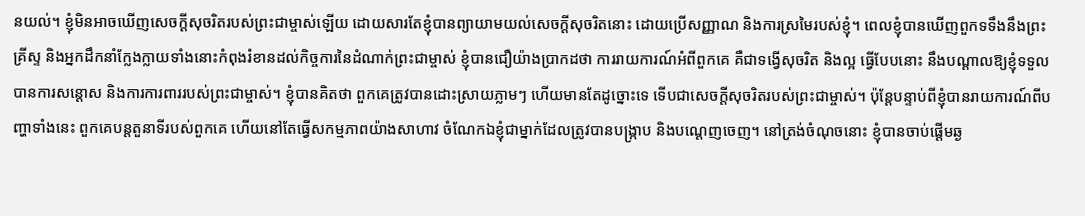នយល់។ ខ្ញុំមិនអាចឃើញសេចក្ដីសុចរិតរបស់ព្រះជាម្ចាស់ឡើយ ដោយសារតែខ្ញុំបានព្យាយាមយល់សេចក្ដីសុចរិតនោះ ដោយប្រើសញ្ញាណ និងការស្រមៃរបស់ខ្ញុំ។ ពេលខ្ញុំបានឃើញពួកទទឹងនឹងព្រះគ្រីស្ទ និងអ្នកដឹកនាំក្លែងក្លាយទាំងនោះកំពុងរំខានដល់កិច្ចការនៃដំណាក់ព្រះជាម្ចាស់ ខ្ញុំបានជឿយ៉ាងប្រាកដថា ការរាយការណ៍អំពីពួកគេ គឺជាទង្វើសុចរិត និងល្អ ធ្វើបែបនោះ នឹងបណ្ដាលឱ្យខ្ញុំទទួលបានការសន្ដោស និងការការពាររបស់ព្រះជាម្ចាស់។ ខ្ញុំបានគិតថា ពួកគេត្រូវបានដោះស្រាយភ្លាមៗ ហើយមានតែដូច្នោះទេ ទើបជាសេចក្ដីសុចរិតរបស់ព្រះជាម្ចាស់។ ប៉ុន្តែបន្ទាប់ពីខ្ញុំបានរាយការណ៍ពីបញ្ហាទាំងនេះ ពួកគេបន្តតួនាទីរបស់ពួកគេ ហើយនៅតែធ្វើសកម្មភាពយ៉ាងសាហាវ ចំណែកឯខ្ញុំជាម្នាក់ដែលត្រូវបានបង្ក្រាប និងបណ្ដេញចេញ។ នៅត្រង់ចំណុចនោះ ខ្ញុំបានចាប់ផ្ដើមឆ្ង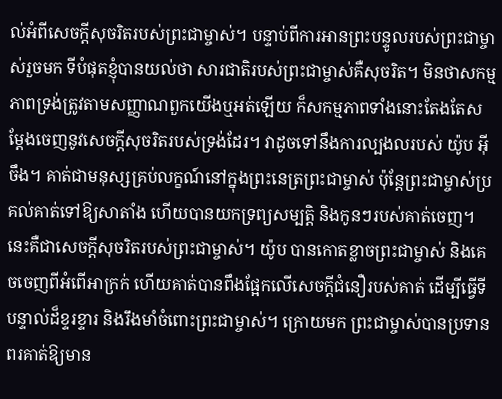ល់អំពីសេចក្ដីសុចរិតរបស់ព្រះជាម្ចាស់។ បន្ទាប់ពីការអានព្រះបន្ទូលរបស់ព្រះជាម្ចាស់រួចមក ទីបំផុតខ្ញុំបានយល់ថា សារជាតិរបស់ព្រះជាម្ចាស់គឺសុចរិត។ មិនថាសកម្មភាពទ្រង់ត្រូវតាមសញ្ញាណពួកយើងឬអត់ឡើយ ក៏សកម្មភាពទាំងនោះតែងតែសម្ដែងចេញនូវសេចក្ដីសុចរិតរបស់ទ្រង់ដែរ។ វាដូចទៅនឹងការល្បងលរបស់ យ៉ូប អ៊ីចឹង។ គាត់ជាមនុស្សគ្រប់លក្ខណ៍នៅក្នុងព្រះនេត្រព្រះជាម្ចាស់ ប៉ុន្តែព្រះជាម្ចាស់ប្រគល់គាត់ទៅឱ្យសាតាំង ហើយបានយកទ្រព្យសម្បត្តិ និងកូនៗរបស់គាត់ចេញ។ នេះគឺជាសេចក្ដីសុចរិតរបស់ព្រះជាម្ចាស់។ យ៉ូប បានកោតខ្លាចព្រះជាម្ចាស់ និងគេចចេញពីអំពើអាក្រក់ ហើយគាត់បានពឹងផ្អែកលើសេចក្ដីជំនឿរបស់គាត់ ដើម្បីធ្វើទីបន្ទាល់ដ៏ខ្ទរខ្ទារ និងរឹងមាំចំពោះព្រះជាម្ចាស់។ ក្រោយមក ព្រះជាម្ចាស់បានប្រទានពរគាត់ឱ្យមាន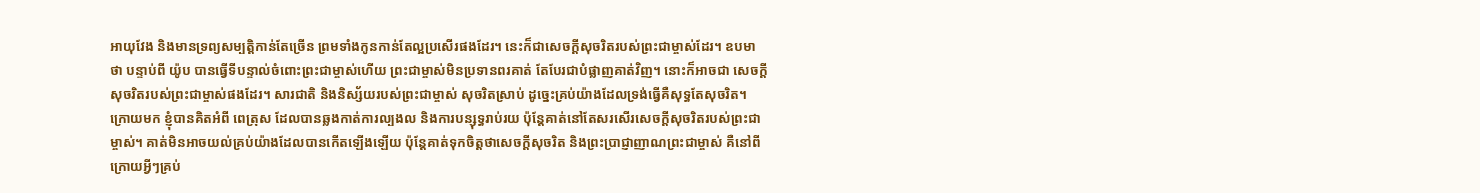អាយុវែង និងមានទ្រព្យសម្បត្តិកាន់តែច្រើន ព្រមទាំងកូនកាន់តែល្អប្រសើរផងដែរ។ នេះក៏ជាសេចក្ដីសុចរិតរបស់ព្រះជាម្ចាស់ដែរ។ ឧបមាថា បន្ទាប់ពី យ៉ូប បានធ្វើទីបន្ទាល់ចំពោះព្រះជាម្ចាស់ហើយ ព្រះជាម្ចាស់មិនប្រទានពរគាត់ តែបែរជាបំផ្លាញគាត់វិញ។ នោះក៏អាចជា សេចក្ដីសុចរិតរបស់ព្រះជាម្ចាស់ផងដែរ។ សារជាតិ និងនិស្ស័យរបស់ព្រះជាម្ចាស់ សុចរិតស្រាប់ ដូច្នេះគ្រប់យ៉ាងដែលទ្រង់ធ្វើគឺសុទ្ធតែសុចរិត។ ក្រោយមក ខ្ញុំបានគិតអំពី ពេត្រុស ដែលបានឆ្លងកាត់ការល្បងល និងការបន្សុទ្ធរាប់រយ ប៉ុន្តែគាត់នៅតែសរសើរសេចក្ដីសុចរិតរបស់ព្រះជាម្ចាស់។ គាត់មិនអាចយល់គ្រប់យ៉ាងដែលបានកើតឡើងឡើយ ប៉ុន្តែគាត់ទុកចិត្តថាសេចក្ដីសុចរិត និងព្រះប្រាជ្ញាញាណព្រះជាម្ចាស់ គឺនៅពីក្រោយអ្វីៗគ្រប់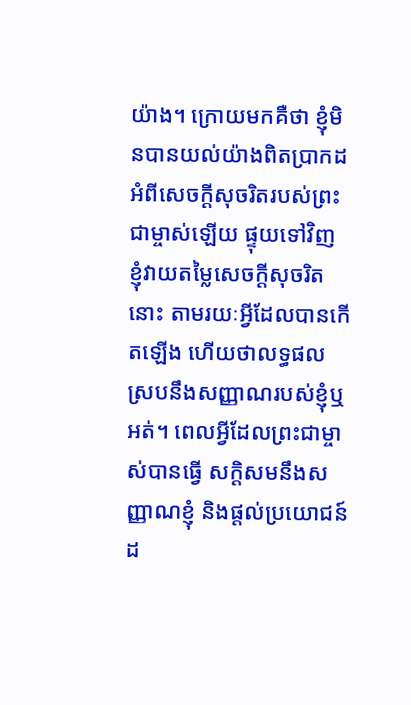យ៉ាង។ ក្រោយមកគឺថា ខ្ញុំមិនបានយល់យ៉ាងពិតប្រាកដអំពីសេចក្ដីសុចរិតរបស់ព្រះជាម្ចាស់ឡើយ ផ្ទុយទៅវិញ ខ្ញុំវាយតម្លៃសេចក្ដីសុចរិតនោះ តាមរយៈអ្វីដែលបានកើតឡើង ហើយថាលទ្ធផលស្របនឹងសញ្ញាណរបស់ខ្ញុំឬអត់។ ពេលអ្វីដែលព្រះជាម្ចាស់បានធ្វើ សក្ដិសមនឹងសញ្ញាណខ្ញុំ និងផ្ដល់ប្រយោជន៍ដ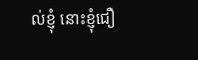ល់ខ្ញុំ នោះខ្ញុំជឿ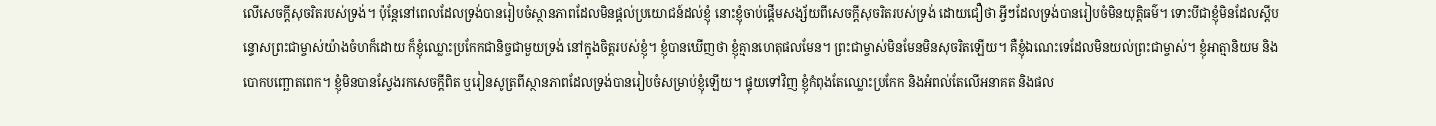លើសេចក្ដីសុចរិតរបស់ទ្រង់។ ប៉ុន្តែនៅពេលដែលទ្រង់បានរៀបចំស្ថានភាពដែលមិនផ្ដល់ប្រយោជន៍ដល់ខ្ញុំ នោះខ្ញុំចាប់ផ្ដើមសង្ស័យពីសេចក្ដីសុចរិតរបស់ទ្រង់ ដោយជឿថា អ្វីៗដែលទ្រង់បានរៀបចំមិនយុត្តិធម៌។ ទោះបីជាខ្ញុំមិនដែលស្ដីបន្ទោសព្រះជាម្ចាស់យ៉ាងចំហក៏ដោយ ក៏ខ្ញុំឈ្លោះប្រកែកជានិច្ចជាមួយទ្រង់ នៅក្នុងចិត្តរបស់ខ្ញុំ។ ខ្ញុំបានឃើញថា ខ្ញុំគ្មានហេតុផលមែន។ ព្រះជាម្ចាស់មិនមែនមិនសុចរិតឡើយ។ គឺខ្ញុំឯណេះទេដែលមិនយល់ព្រះជាម្ចាស់។ ខ្ញុំអាត្មានិយម និងបោកបញ្ឆោតពេក។ ខ្ញុំមិនបានស្វែងរកសេចក្ដីពិត ឬរៀនសូត្រពីស្ថានភាពដែលទ្រង់បានរៀបចំសម្រាប់ខ្ញុំឡើយ។ ផ្ទុយទៅវិញ ខ្ញុំកំពុងតែឈ្លោះប្រកែក និងអំពល់តែលើអនាគត និងផល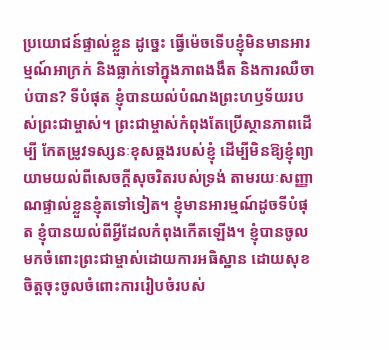ប្រយោជន៍ផ្ទាល់ខ្លួន ដូច្នេះ ធ្វើម៉េចទើបខ្ញុំមិនមានអារម្មណ៍អាក្រក់ និងធ្លាក់ទៅក្នុងភាពងងឹត និងការឈឺចាប់បាន? ទីបំផុត ខ្ញុំបានយល់បំណងព្រះហឫទ័យរបស់ព្រះជាម្ចាស់។ ព្រះជាម្ចាស់កំពុងតែប្រើស្ថានភាពដើម្បី កែតម្រូវទស្សនៈខុសឆ្គងរបស់ខ្ញុំ ដើម្បីមិនឱ្យខ្ញុំព្យាយាមយល់ពីសេចក្ដីសុចរិតរបស់ទ្រង់ តាមរយៈសញ្ញាណផ្ទាល់ខ្លួនខ្ញុំតទៅទៀត។ ខ្ញុំមានអារម្មណ៍ដូចទីបំផុត ខ្ញុំបានយល់ពីអ្វីដែលកំពុងកើតឡើង។ ខ្ញុំបានចូលមកចំពោះព្រះជាម្ចាស់ដោយការអធិស្ឋាន ដោយសុខចិត្តចុះចូលចំពោះការរៀបចំរបស់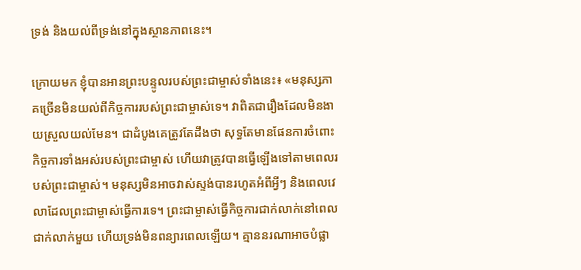ទ្រង់ និងយល់ពីទ្រង់នៅក្នុងស្ថានភាពនេះ។

ក្រោយមក ខ្ញុំបានអានព្រះបន្ទូលរបស់ព្រះជាម្ចាស់ទាំងនេះ៖ «មនុស្សភាគច្រើនមិនយល់ពីកិច្ចការរបស់ព្រះជាម្ចាស់ទេ។ វាពិតជារឿងដែលមិនងាយស្រួលយល់មែន។ ជាដំបូងគេត្រូវតែដឹងថា សុទ្ធតែមានផែនការចំពោះកិច្ចការទាំងអស់របស់ព្រះជាម្ចាស់ ហើយវាត្រូវបានធ្វើឡើងទៅតាមពេលរបស់ព្រះជាម្ចាស់។ មនុស្សមិនអាចវាស់ស្ទង់បានរហូតអំពីអ្វីៗ និងពេលវេលាដែលព្រះជាម្ចាស់ធ្វើការទេ។ ព្រះជាម្ចាស់ធ្វើកិច្ចការជាក់លាក់នៅពេលជាក់លាក់មួយ ហើយទ្រង់មិនពន្យារពេលឡើយ។ គ្មាននរណាអាចបំផ្លា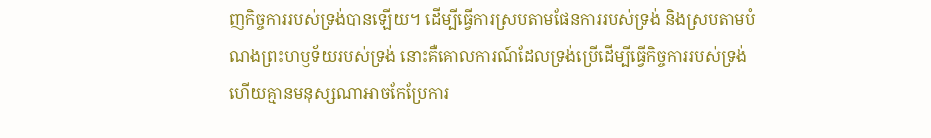ញកិច្ចការរបស់ទ្រង់បានឡើយ។ ដើម្បីធ្វើការស្របតាមផែនការរបស់ទ្រង់ និងស្របតាមបំណងព្រះហឫទ័យរបស់ទ្រង់ នោះគឺគោលការណ៍ដែលទ្រង់ប្រើដើម្បីធ្វើកិច្ចការរបស់ទ្រង់ ហើយគ្មានមនុស្សណាអាចកែប្រែការ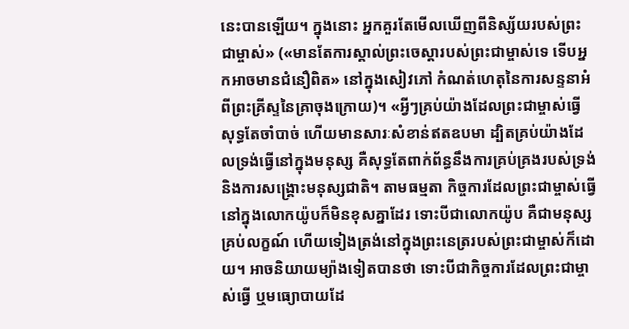នេះបានឡើយ។ ក្នុងនោះ អ្នកគួរតែមើលឃើញពីនិស្ស័យរបស់ព្រះជាម្ចាស់» («មានតែការស្គាល់ព្រះចេស្ដារបស់ព្រះជាម្ចាស់ទេ ទើបអ្នកអាចមានជំនឿពិត» នៅក្នុងសៀវភៅ កំណត់ហេតុនៃការសន្ទនាអំពីព្រះគ្រីស្ទនៃគ្រាចុងក្រោយ)។ «អ្វីៗគ្រប់យ៉ាងដែលព្រះជាម្ចាស់ធ្វើ សុទ្ធតែចាំបាច់ ហើយមានសារៈសំខាន់ឥតឧបមា ដ្បិតគ្រប់យ៉ាងដែលទ្រង់ធ្វើនៅក្នុងមនុស្ស គឺសុទ្ធតែពាក់ព័ន្ធនឹងការគ្រប់គ្រងរបស់ទ្រង់ និងការសង្គ្រោះមនុស្សជាតិ។ តាមធម្មតា កិច្ចការដែលព្រះជាម្ចាស់ធ្វើនៅក្នុងលោកយ៉ូបក៏មិនខុសគ្នាដែរ ទោះបីជាលោកយ៉ូប គឺជាមនុស្សគ្រប់លក្ខណ៍ ហើយទៀងត្រង់នៅក្នុងព្រះនេត្ររបស់ព្រះជាម្ចាស់ក៏ដោយ។ អាចនិយាយម្យ៉ាងទៀតបានថា ទោះបីជាកិច្ចការដែលព្រះជាម្ចាស់ធ្វើ ឬមធ្យោបាយដែ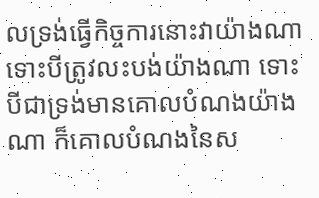លទ្រង់ធ្វើកិច្ចការនោះវាយ៉ាងណា ទោះបីត្រូវលះបង់យ៉ាងណា ទោះបីជាទ្រង់មានគោលបំណងយ៉ាងណា ក៏គោលបំណងនៃស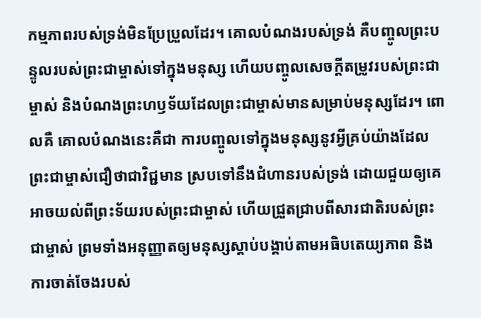កម្មភាពរបស់ទ្រង់មិនប្រែប្រួលដែរ។ គោលបំណងរបស់ទ្រង់ គឺបញ្ចូលព្រះបន្ទូលរបស់ព្រះជាម្ចាស់ទៅក្នុងមនុស្ស ហើយបញ្ចូលសេចក្ដីតម្រូវរបស់ព្រះជាម្ចាស់ និងបំណងព្រះហឫទ័យដែលព្រះជាម្ចាស់មានសម្រាប់មនុស្សដែរ។ ពោលគឺ គោលបំណងនេះគឺជា ការបញ្ចូលទៅក្នុងមនុស្សនូវអ្វីគ្រប់យ៉ាងដែលព្រះជាម្ចាស់ជឿថាជាវិជ្ជមាន ស្របទៅនឹងជំហានរបស់ទ្រង់ ដោយជួយឲ្យគេអាចយល់ពីព្រះទ័យរបស់ព្រះជាម្ចាស់ ហើយជ្រួតជ្រាបពីសារជាតិរបស់ព្រះជាម្ចាស់ ព្រមទាំងអនុញ្ញាតឲ្យមនុស្សស្ដាប់បង្គាប់តាមអធិបតេយ្យភាព និងការចាត់ចែងរបស់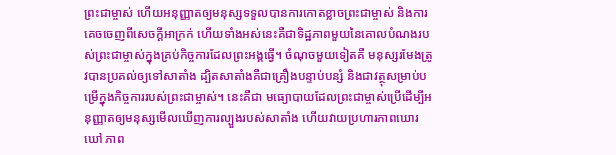ព្រះជាម្ចាស់ ហើយអនុញ្ញាតឲ្យមនុស្សទទួលបានការកោតខ្លាចព្រះជាម្ចាស់ និងការគេចចេញពីសេចក្ដីអាក្រក់ ហើយទាំងអស់នេះគឺជាទិដ្ឋភាពមួយនៃគោលបំណងរបស់ព្រះជាម្ចាស់ក្នុងគ្រប់កិច្ចការដែលព្រះអង្គធ្វើ។ ចំណុចមួយទៀតគឺ មនុស្សរមែងត្រូវបានប្រគល់ឲ្យទៅសាតាំង ដ្បិតសាតាំងគឺជាគ្រឿងបន្ទាប់បន្សំ និងជាវត្ថុសម្រាប់បម្រើក្នុងកិច្ចការរបស់ព្រះជាម្ចាស់។ នេះគឺជា មធ្យោបាយដែលព្រះជាម្ចាស់ប្រើដើម្បីអនុញ្ញាតឲ្យមនុស្សមើលឃើញការល្បួងរបស់សាតាំង ហើយវាយប្រហារភាពឃោរឃៅ ភាព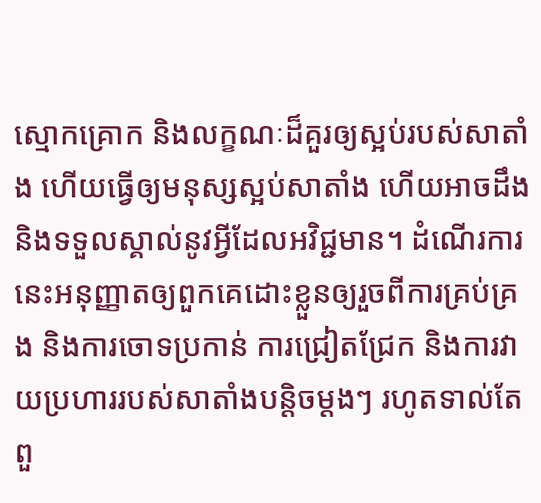ស្មោកគ្រោក និងលក្ខណៈដ៏គួរឲ្យស្អប់របស់សាតាំង ហើយធ្វើឲ្យមនុស្សស្អប់សាតាំង ហើយអាចដឹង និងទទួលស្គាល់នូវអ្វីដែលអវិជ្ជមាន។ ដំណើរការនេះអនុញ្ញាតឲ្យពួកគេដោះខ្លួនឲ្យរួចពីការគ្រប់គ្រង និងការចោទប្រកាន់ ការជ្រៀតជ្រែក និងការវាយប្រហាររបស់សាតាំងបន្តិចម្ដងៗ រហូតទាល់តែពួ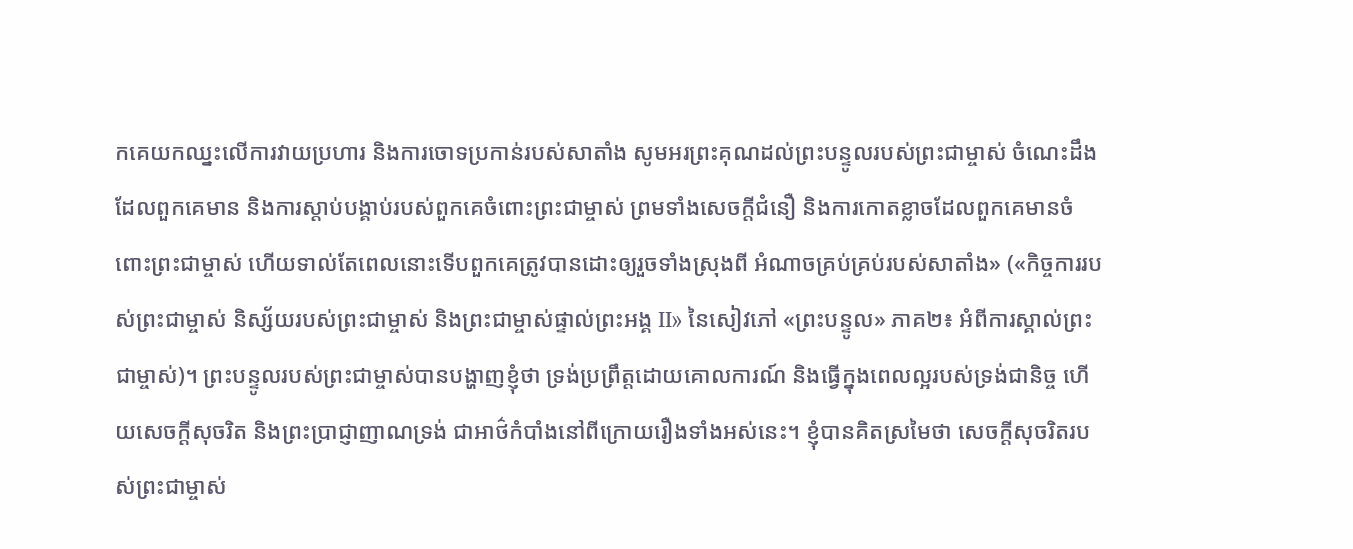កគេយកឈ្នះលើការវាយប្រហារ និងការចោទប្រកាន់របស់សាតាំង សូមអរព្រះគុណដល់ព្រះបន្ទូលរបស់ព្រះជាម្ចាស់ ចំណេះដឹងដែលពួកគេមាន និងការស្ដាប់បង្គាប់របស់ពួកគេចំពោះព្រះជាម្ចាស់ ព្រមទាំងសេចក្ដីជំនឿ និងការកោតខ្លាចដែលពួកគេមានចំពោះព្រះជាម្ចាស់ ហើយទាល់តែពេលនោះទើបពួកគេត្រូវបានដោះឲ្យរួចទាំងស្រុងពី អំណាចគ្រប់គ្រប់របស់សាតាំង» («កិច្ចការរបស់ព្រះជាម្ចាស់ និស្ស័យរបស់ព្រះជាម្ចាស់ និងព្រះជាម្ចាស់ផ្ទាល់ព្រះអង្គ II» នៃសៀវភៅ «ព្រះបន្ទូល» ភាគ២៖ អំពីការស្គាល់ព្រះជាម្ចាស់)។ ព្រះបន្ទូលរបស់ព្រះជាម្ចាស់បានបង្ហាញខ្ញុំថា ទ្រង់ប្រព្រឹត្តដោយគោលការណ៍ និងធ្វើក្នុងពេលល្អរបស់ទ្រង់ជានិច្ច ហើយសេចក្ដីសុចរិត និងព្រះប្រាជ្ញាញាណទ្រង់ ជាអាថ៌កំបាំងនៅពីក្រោយរឿងទាំងអស់នេះ។ ខ្ញុំបានគិតស្រមៃថា សេចក្ដីសុចរិតរបស់ព្រះជាម្ចាស់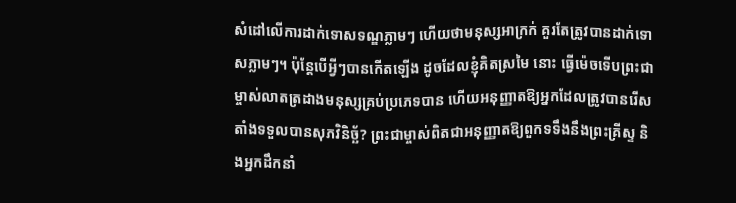សំដៅលើការដាក់ទោសទណ្ឌភ្លាមៗ ហើយថាមនុស្សអាក្រក់ គួរតែត្រូវបានដាក់ទោសភ្លាមៗ។ ប៉ុន្តែបើអ្វីៗបានកើតឡើង ដូចដែលខ្ញុំគិតស្រមៃ នោះ ធ្វើម៉េចទើបព្រះជាម្ចាស់លាតត្រដាងមនុស្សគ្រប់ប្រភេទបាន ហើយអនុញ្ញាតឱ្យអ្នកដែលត្រូវបានរើសតាំងទទួលបានសុភវិនិច្ឆ័? ព្រះជាម្ចាស់ពិតជាអនុញ្ញាតឱ្យពួកទទឹងនឹងព្រះគ្រីស្ទ និងអ្នកដឹកនាំ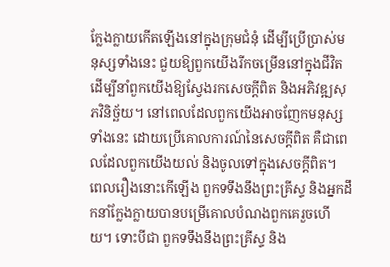ក្លែងក្លាយកើតឡើងនៅក្នុងក្រុមជំនុំ ដើម្បីប្រើប្រាស់មនុស្សទាំងនេះ ជួយឱ្យពួកយើងរីកចម្រើននៅក្នុងជីវិត ដើម្បីនាំពួកយើងឱ្យស្វែងរកសេចក្ដីពិត និងអភិវឌ្ឍសុភវិនិច្ឆ័យ។ នៅពេលដែលពួកយើងអាចញែកមនុស្សទាំងនេះ ដោយប្រើគោលការណ៍នៃសេចក្ដីពិត គឺជាពេលដែលពួកយើងយល់ និងចូលទៅក្នុងសេចក្ដីពិត។ ពេលរឿងនោះកើឡើង ពួកទទឹងនឹងព្រះគ្រីស្ទ និងអ្នកដឹកនាំក្លែងក្លាយបានបម្រើគោលបំណងពួកគេរួចហើយ។ ទោះបីជា ពួកទទឹងនឹងព្រះគ្រីស្ទ និង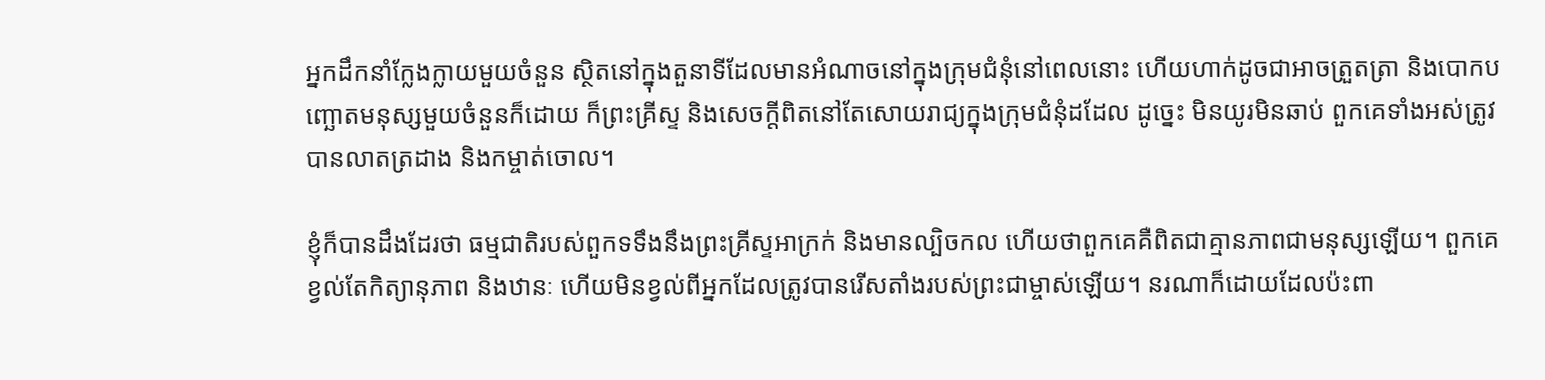អ្នកដឹកនាំក្លែងក្លាយមួយចំនួន ស្ថិតនៅក្នុងតួនាទីដែលមានអំណាចនៅក្នុងក្រុមជំនុំនៅពេលនោះ ហើយហាក់ដូចជាអាចត្រួតត្រា និងបោកបញ្ឆោតមនុស្សមួយចំនួនក៏ដោយ ក៏ព្រះគ្រីស្ទ និងសេចក្ដីពិតនៅតែសោយរាជ្យក្នុងក្រុមជំនុំដដែល ដូច្នេះ មិនយូរមិនឆាប់ ពួកគេទាំងអស់ត្រូវបានលាតត្រដាង និងកម្ចាត់ចោល។

ខ្ញុំក៏បានដឹងដែរថា ធម្មជាតិរបស់ពួកទទឹងនឹងព្រះគ្រីស្ទអាក្រក់ និងមានល្បិចកល ហើយថាពួកគេគឺពិតជាគ្មានភាពជាមនុស្សឡើយ។ ពួកគេខ្វល់តែកិត្យានុភាព និងឋានៈ ហើយមិនខ្វល់ពីអ្នកដែលត្រូវបានរើសតាំងរបស់ព្រះជាម្ចាស់ឡើយ។ នរណាក៏ដោយដែលប៉ះពា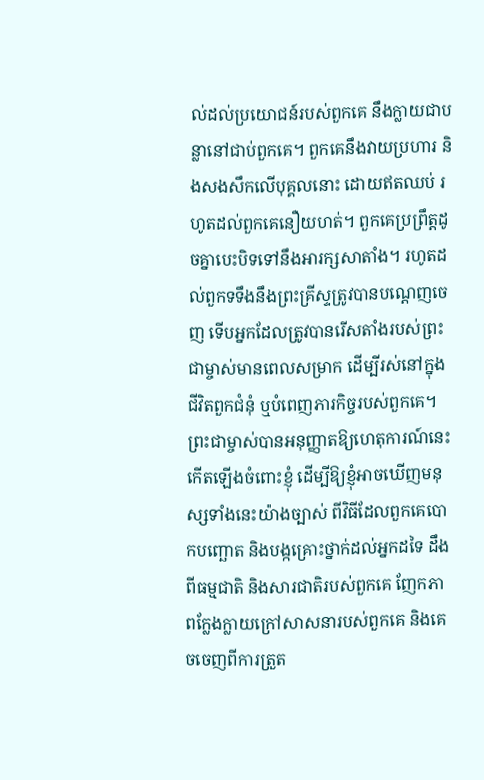ល់ដល់ប្រយោជន៍របស់ពួកគេ នឹងក្លាយជាបន្លានៅជាប់ពួកគេ។ ពួកគេនឹងវាយប្រហារ និងសងសឹកលើបុគ្គលនោះ ដោយឥតឈប់ រហូតដល់ពួកគេនឿយហត់។ ពួកគេប្រព្រឹត្តដូចគ្នាបេះបិទទៅនឹងអារក្សសាតាំង។ រហូតដល់ពួកទទឹងនឹងព្រះគ្រីស្ទត្រូវបានបណ្ដេញចេញ ទើបអ្នកដែលត្រូវបានរើសតាំងរបស់ព្រះជាម្ចាស់មានពេលសម្រាក ដើម្បីរស់នៅក្នុងជីវិតពួកជំនុំ ឬបំពេញភារកិច្ចរបស់ពួកគេ។ ព្រះជាម្ចាស់បានអនុញ្ញាតឱ្យហេតុការណ៍នេះកើតឡើងចំពោះខ្ញុំ ដើម្បីឱ្យខ្ញុំអាចឃើញមនុស្សទាំងនេះយ៉ាងច្បាស់ ពីវិធីដែលពួកគេបោកបញ្ឆោត និងបង្កគ្រោះថ្នាក់ដល់អ្នកដទៃ ដឹងពីធម្មជាតិ និងសារជាតិរបស់ពួកគេ ញែកភាពក្លែងក្លាយក្រៅសាសនារបស់ពួកគេ និងគេចចេញពីការត្រួត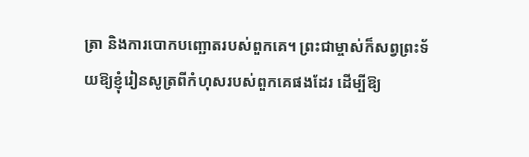ត្រា និងការបោកបញ្ឆោតរបស់ពួកគេ។ ព្រះជាម្ចាស់ក៏សព្វព្រះទ័យឱ្យខ្ញុំរៀនសូត្រពីកំហុសរបស់ពួកគេផងដែរ ដើម្បីឱ្យ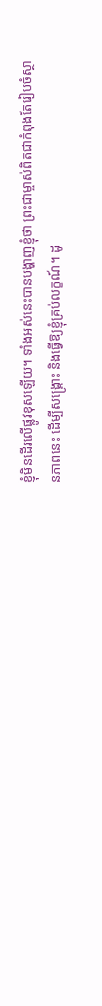ខ្ញុំមិនដើរលើផ្លូវខុសឡើយ។ ទាំងអស់នេះបានបង្ហាញខ្ញុំថា ព្រះជាម្ចាស់ពិតជាកំពុងតែរៀបចំស្ថានភាពនេះ ដើម្បីសង្គ្រោះ និងធ្វើឱ្យខ្ញុំគ្រប់លក្ខណ៍។ ដូ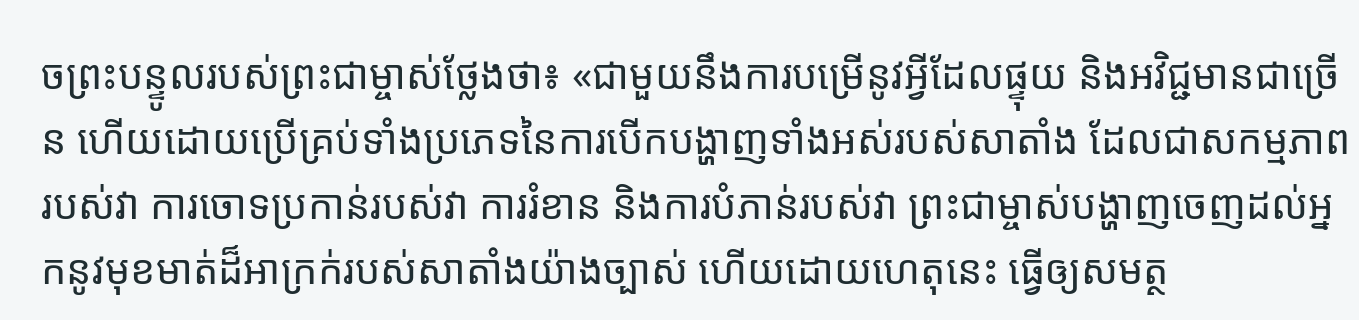ចព្រះបន្ទូលរបស់ព្រះជាម្ចាស់ថ្លែងថា៖ «ជាមួយនឹងការបម្រើនូវអ្វីដែលផ្ទុយ និងអវិជ្ជមានជាច្រើន ហើយដោយប្រើគ្រប់ទាំងប្រភេទនៃការបើកបង្ហាញទាំងអស់របស់សាតាំង ដែលជាសកម្មភាពរបស់វា ការចោទប្រកាន់របស់វា ការរំខាន និងការបំភាន់របស់វា ព្រះជាម្ចាស់បង្ហាញចេញដល់អ្នកនូវមុខមាត់ដ៏អាក្រក់របស់សាតាំងយ៉ាងច្បាស់ ហើយដោយហេតុនេះ ធ្វើឲ្យសមត្ថ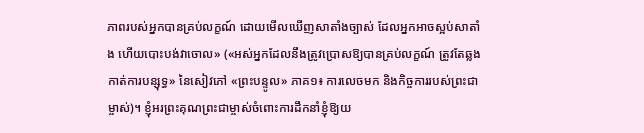ភាពរបស់អ្នកបានគ្រប់លក្ខណ៍ ដោយមើលឃើញសាតាំងច្បាស់ ដែលអ្នកអាចស្អប់សាតាំង ហើយបោះបង់វាចោល» («អស់អ្នកដែលនឹងត្រូវប្រោសឱ្យបានគ្រប់លក្ខណ៍ ត្រូវតែឆ្លងកាត់ការបន្សុទ្ធ» នៃសៀវភៅ «ព្រះបន្ទូល» ភាគ១៖ ការលេចមក និងកិច្ចការរបស់ព្រះជាម្ចាស់)។ ខ្ញុំអរព្រះគុណព្រះជាម្ចាស់ចំពោះការដឹកនាំខ្ញុំឱ្យយ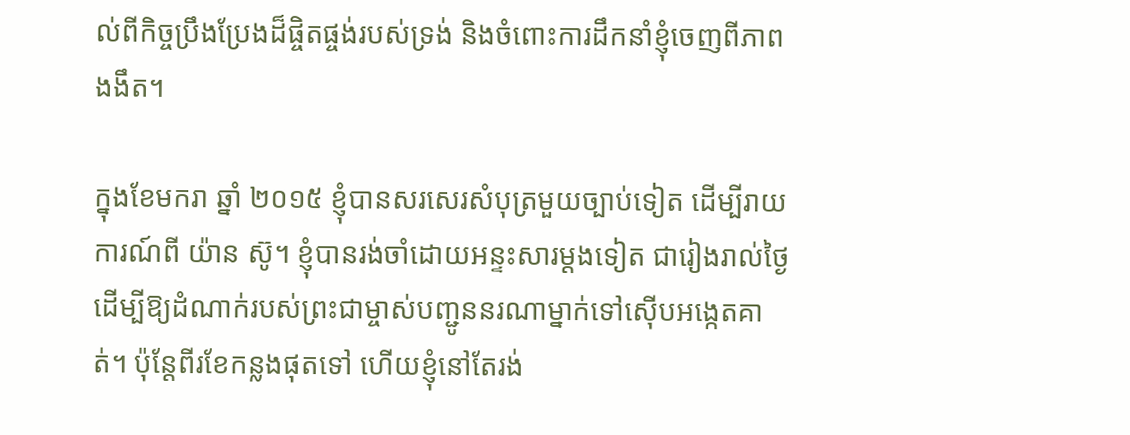ល់ពីកិច្ចប្រឹងប្រែងដ៏ផ្ចិតផ្ចង់របស់ទ្រង់ និងចំពោះការដឹកនាំខ្ញុំចេញពីភាពងងឹត។

ក្នុងខែមករា ឆ្នាំ ២០១៥ ខ្ញុំបានសរសេរសំបុត្រមួយច្បាប់ទៀត ដើម្បីរាយការណ៍ពី យ៉ាន ស៊ូ។ ខ្ញុំបានរង់ចាំដោយអន្ទះសារម្ដងទៀត ជារៀងរាល់ថ្ងៃ ដើម្បីឱ្យដំណាក់របស់ព្រះជាម្ចាស់បញ្ជូននរណាម្នាក់ទៅស៊ើបអង្កេតគាត់។ ប៉ុន្តែពីរខែកន្លងផុតទៅ ហើយខ្ញុំនៅតែរង់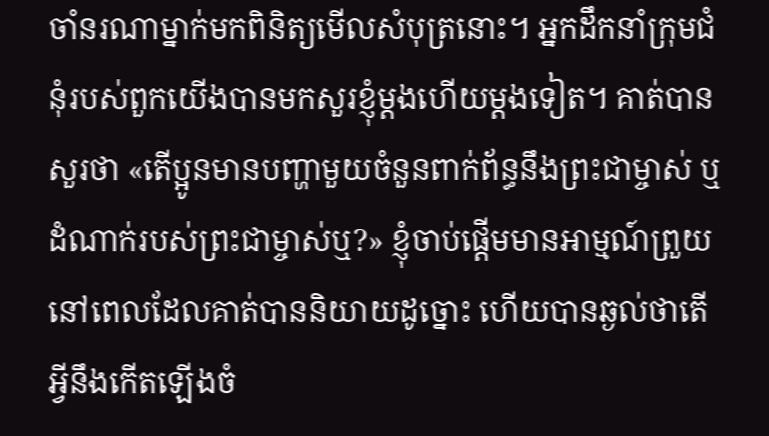ចាំនរណាម្នាក់មកពិនិត្យមើលសំបុត្រនោះ។ អ្នកដឹកនាំក្រុមជំនុំរបស់ពួកយើងបានមកសួរខ្ញុំម្ដងហើយម្ដងទៀត។ គាត់បានសួរថា «តើប្អូនមានបញ្ហាមួយចំនួនពាក់ព័ន្ធនឹងព្រះជាម្ចាស់ ឬដំណាក់របស់ព្រះជាម្ចាស់ឬ?» ខ្ញុំចាប់ផ្ដើមមានអាម្មណ៍ព្រួយនៅពេលដែលគាត់បាននិយាយដូច្នោះ ហើយបានឆ្ងល់ថាតើអ្វីនឹងកើតឡើងចំ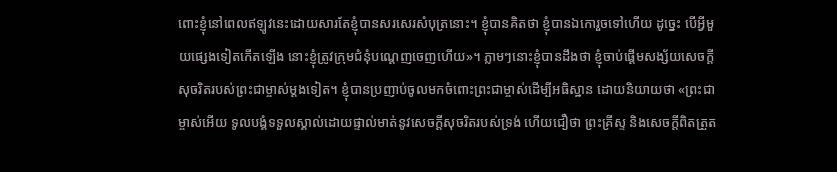ពោះខ្ញុំនៅពេលឥឡូវនេះដោយសារតែខ្ញុំបានសរសេរសំបុត្រនោះ។ ខ្ញុំបានគិតថា ខ្ញុំបានឯកោរួចទៅហើយ ដូច្នេះ បើអ្វីមួយផ្សេងទៀតកើតឡើង នោះខ្ញុំត្រូវក្រុមជំនុំបណ្ដេញចេញហើយ»។ ភ្លាមៗនោះខ្ញុំបានដឹងថា ខ្ញុំចាប់ផ្ដើមសង្ស័យសេចក្ដីសុចរិតរបស់ព្រះជាម្ចាស់ម្ដងទៀត។ ខ្ញុំបានប្រញាប់ចូលមកចំពោះព្រះជាម្ចាស់ដើម្បីអធិស្ឋាន ដោយនិយាយថា «ព្រះជាម្ចាស់អើយ ទូលបង្គំទទួលស្គាល់ដោយផ្ទាល់មាត់នូវសេចក្ដីសុចរិតរបស់ទ្រង់ ហើយជឿថា ព្រះគ្រីស្ទ និងសេចក្ដីពិតត្រួត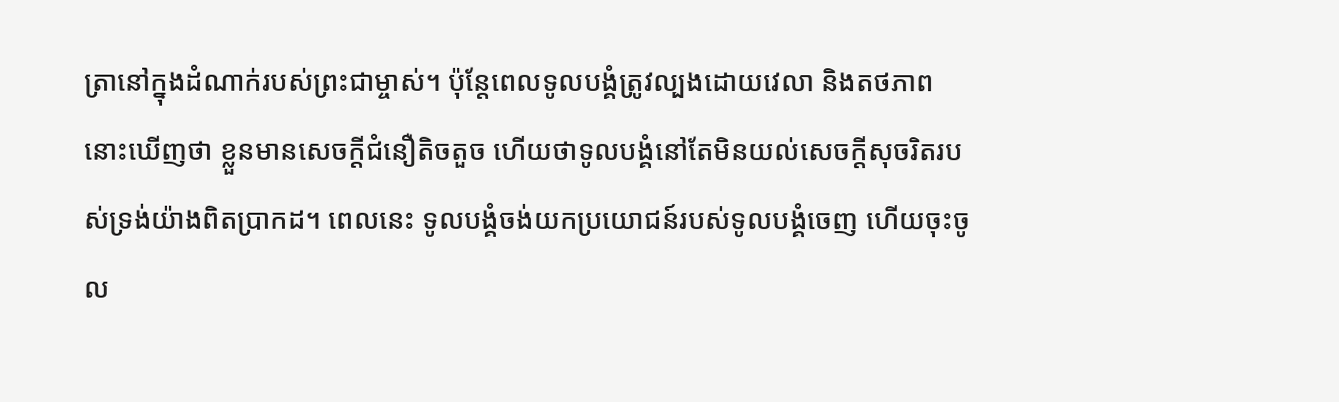ត្រានៅក្នុងដំណាក់របស់ព្រះជាម្ចាស់។ ប៉ុន្តែពេលទូលបង្គំត្រូវល្បងដោយវេលា និងតថភាព នោះឃើញថា ខ្លួនមានសេចក្ដីជំនឿតិចតួច ហើយថាទូលបង្គំនៅតែមិនយល់សេចក្ដីសុចរិតរបស់ទ្រង់យ៉ាងពិតប្រាកដ។ ពេលនេះ ទូលបង្គំចង់យកប្រយោជន៍របស់ទូលបង្គំចេញ ហើយចុះចូល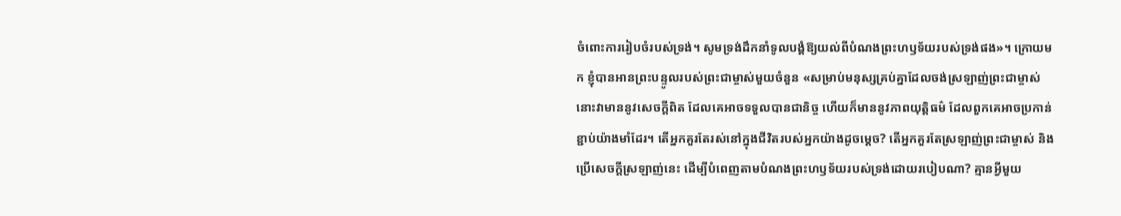ចំពោះការរៀបចំរបស់ទ្រង់។ សូមទ្រង់ដឹកនាំទូលបង្គំឱ្យយល់ពីបំណងព្រះហឫទ័យរបស់ទ្រង់ផង»។ ក្រោយមក ខ្ញុំបានអានព្រះបន្ទូលរបស់ព្រះជាម្ចាស់មួយចំនួន «សម្រាប់មនុស្សគ្រប់គ្នាដែលចង់ស្រឡាញ់ព្រះជាម្ចាស់ នោះវាមាននូវសេចក្ដីពិត ដែលគេអាចទទួលបានជានិច្ច ហើយក៏មាននូវភាពយុត្តិធម៌ ដែលពួកគេអាចប្រកាន់ខ្ជាប់យ៉ាងមាំដែរ។ តើអ្នកគួរតែរស់នៅក្នុងជីវិតរបស់អ្នកយ៉ាងដូចម្ដេច? តើអ្នកគួរតែស្រឡាញ់ព្រះជាម្ចាស់ និងប្រើសេចក្តីស្រឡាញ់នេះ ដើម្បីបំពេញតាមបំណងព្រះហឫទ័យរបស់ទ្រង់ដោយរបៀបណា? គ្មានអ្វីមួយ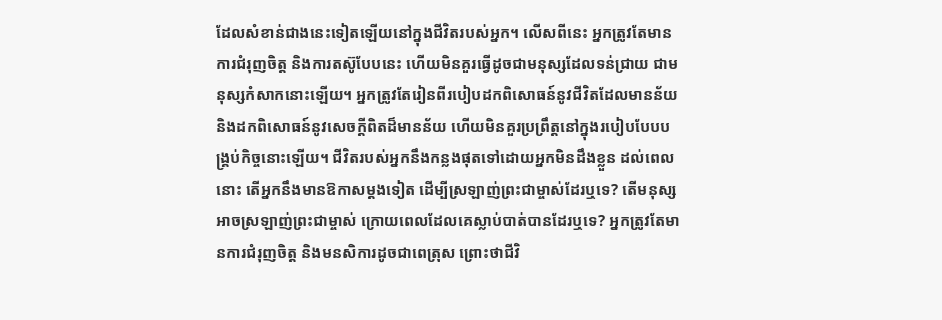ដែលសំខាន់ជាងនេះទៀតឡើយនៅក្នុងជីវិតរបស់អ្នក។ លើសពីនេះ អ្នកត្រូវតែមានការជំរុញចិត្ត និងការតស៊ូបែបនេះ ហើយមិនគួរធ្វើដូចជាមនុស្សដែលទន់ជ្រាយ ជាមនុស្សកំសាកនោះឡើយ។ អ្នកត្រូវតែរៀនពីរបៀបដកពិសោធន៍នូវជីវិតដែលមានន័យ និងដកពិសោធន៍នូវសេចក្តីពិតដ៏មានន័យ ហើយមិនគួរប្រព្រឹត្តនៅក្នុងរបៀបបែបបង្រ្គប់កិច្ចនោះឡើយ។ ជីវិតរបស់អ្នកនឹងកន្លងផុតទៅដោយអ្នកមិនដឹងខ្លួន ដល់ពេលនោះ តើអ្នកនឹងមានឱកាសម្ដងទៀត ដើម្បីស្រឡាញ់ព្រះជាម្ចាស់ដែរឬទេ? តើមនុស្សអាចស្រឡាញ់ព្រះជាម្ចាស់ ក្រោយពេលដែលគេស្លាប់បាត់បានដែរឬទេ? អ្នកត្រូវតែមានការជំរុញចិត្ត និងមនសិការដូចជាពេត្រុស ព្រោះថាជីវិ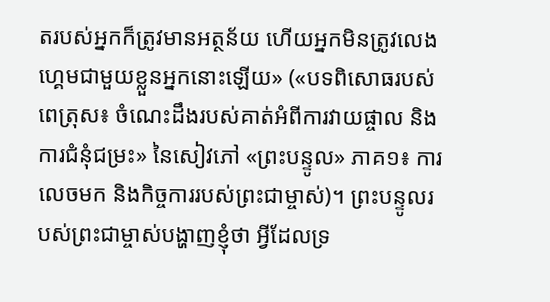តរបស់អ្នកក៏ត្រូវមានអត្ថន័យ ហើយអ្នកមិនត្រូវលេងហ្គេមជាមួយខ្លួនអ្នកនោះឡើយ» («បទពិសោធរបស់ពេត្រុស៖ ចំណេះដឹងរបស់គាត់អំពីការវាយផ្ចាល និងការជំនុំជម្រះ» នៃសៀវភៅ «ព្រះបន្ទូល» ភាគ១៖ ការលេចមក និងកិច្ចការរបស់ព្រះជាម្ចាស់)។ ព្រះបន្ទូលរបស់ព្រះជាម្ចាស់បង្ហាញខ្ញុំថា អ្វីដែលទ្រ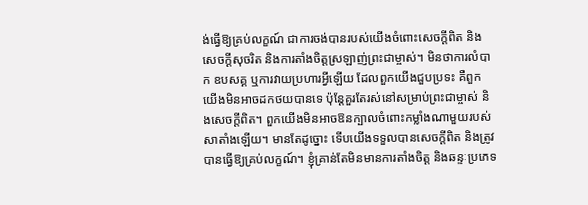ង់ធ្វើឱ្យគ្រប់លក្ខណ៍ ជាការចង់បានរបស់យើងចំពោះសេចក្ដីពិត និងសេចក្ដីសុចរិត និងការតាំងចិត្តស្រឡាញ់ព្រះជាម្ចាស់។ មិនថាការលំបាក ឧបសគ្គ ឬការវាយប្រហារអ្វីឡើយ ដែលពួកយើងជួបប្រទះ គឺពួកយើងមិនអាចដកថយបានទេ ប៉ុន្តែគួរតែរស់នៅសម្រាប់ព្រះជាម្ចាស់ និងសេចក្ដីពិត។ ពួកយើងមិនអាចឱនក្បាលចំពោះកម្លាំងណាមួយរបស់សាតាំងឡើយ។ មានតែដូច្នោះ ទើបយើងទទួលបានសេចក្ដីពិត និងត្រូវបានធ្វើឱ្យគ្រប់លក្ខណ៍។ ខ្ញុំគ្រាន់តែមិនមានការតាំងចិត្ត និងឆន្ទៈប្រភេទ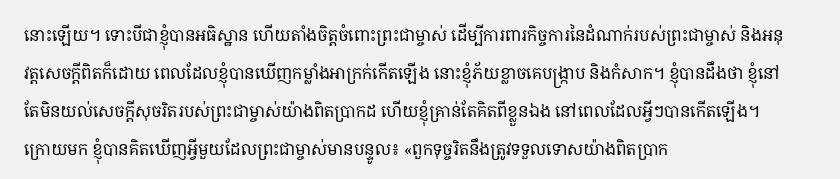នោះឡើយ។ ទោះបីជាខ្ញុំបានអធិស្ឋាន ហើយតាំងចិត្តចំពោះព្រះជាម្ចាស់ ដើម្បីការពារកិច្ចការនៃដំណាក់របស់ព្រះជាម្ចាស់ និងអនុវត្តសេចក្ដីពិតក៏ដោយ ពេលដែលខ្ញុំបានឃើញកម្លាំងអាក្រក់កើតឡើង នោះខ្ញុំភ័យខ្លាចគេបង្រ្កាប និងកំសាក។ ខ្ញុំបានដឹងថា ខ្ញុំនៅតែមិនយល់សេចក្ដីសុចរិតរបស់ព្រះជាម្ចាស់យ៉ាងពិតប្រាកដ ហើយខ្ញុំគ្រាន់តែគិតពីខ្លួនឯង នៅពេលដែលអ្វីៗបានកើតឡើង។ ក្រោយមក ខ្ញុំបានគិតឃើញអ្វីមួយដែលព្រះជាម្ចាស់មានបន្ទូល៖ «ពួកទុច្ចរិតនឹងត្រូវទទួលទោសយ៉ាងពិតប្រាក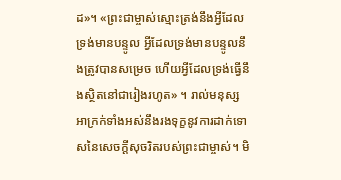ដ»។ «ព្រះជាម្ចាស់ស្មោះត្រង់នឹងអ្វីដែលទ្រង់មានបន្ទូល អ្វីដែលទ្រង់មានបន្ទូលនឹងត្រូវបានសម្រេច ហើយអ្វីដែលទ្រង់ធ្វើនឹងស្ថិតនៅជារៀងរហូត» ។ រាល់មនុស្សអាក្រក់ទាំងអស់នឹងរងទុក្ខនូវការដាក់ទោសនៃសេចក្ដីសុចរិតរបស់ព្រះជាម្ចាស់។ មិ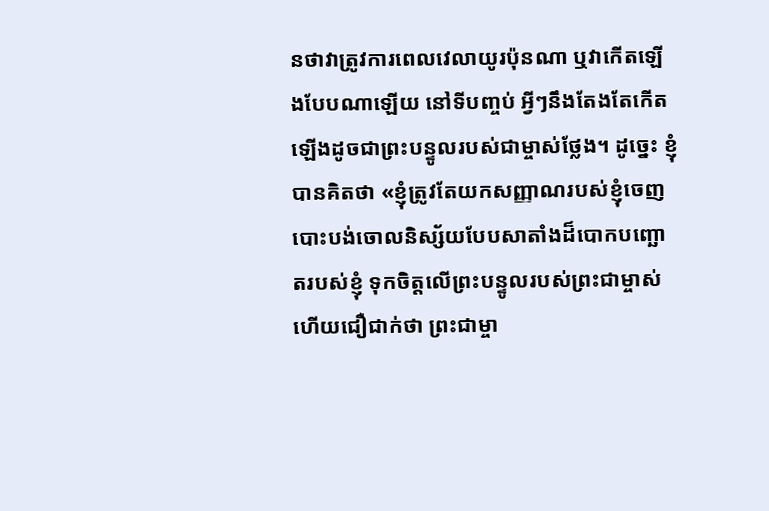នថាវាត្រូវការពេលវេលាយូរប៉ុនណា ឬវាកើតឡើងបែបណាឡើយ នៅទីបញ្ចប់ អ្វីៗនឹងតែងតែកើតឡើងដូចជាព្រះបន្ទូលរបស់ជាម្ចាស់ថ្លែង។ ដូច្នេះ ខ្ញុំបានគិតថា «ខ្ញុំត្រូវតែយកសញ្ញាណរបស់ខ្ញុំចេញ បោះបង់ចោលនិស្ស័យបែបសាតាំងដ៏បោកបញ្ឆោតរបស់ខ្ញុំ ទុកចិត្តលើព្រះបន្ទូលរបស់ព្រះជាម្ចាស់ ហើយជឿជាក់ថា ព្រះជាម្ចា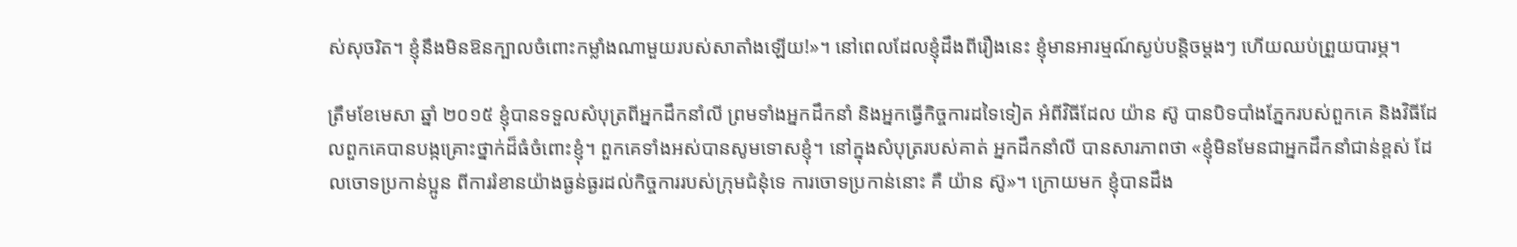ស់សុចរិត។ ខ្ញុំនឹងមិនឱនក្បាលចំពោះកម្លាំងណាមួយរបស់សាតាំងឡើយ!»។ នៅពេលដែលខ្ញុំដឹងពីរឿងនេះ ខ្ញុំមានអារម្មណ៍ស្ងប់បន្តិចម្ដងៗ ហើយឈប់ព្រួយបារម្ភ។

ត្រឹមខែមេសា ឆ្នាំ ២០១៥ ខ្ញុំបានទទួលសំបុត្រពីអ្នកដឹកនាំលី ព្រមទាំងអ្នកដឹកនាំ និងអ្នកធ្វើកិច្ចការដទៃទៀត អំពីវិធីដែល យ៉ាន ស៊ូ បានបិទបាំងភ្នែករបស់ពួកគេ និងវិធីដែលពួកគេបានបង្កគ្រោះថ្នាក់ដ៏ធំចំពោះខ្ញុំ។ ពួកគេទាំងអស់បានសូមទោសខ្ញុំ។ នៅក្នុងសំបុត្ររបស់គាត់ អ្នកដឹកនាំលី បានសារភាពថា «ខ្ញុំមិនមែនជាអ្នកដឹកនាំជាន់ខ្ពស់ ដែលចោទប្រកាន់ប្អូន ពីការរំខានយ៉ាងធ្ងន់ធ្ងរដល់កិច្ចការរបស់ក្រុមជំនុំទេ ការចោទប្រកាន់នោះ គឺ យ៉ាន ស៊ូ»។ ក្រោយមក ខ្ញុំបានដឹង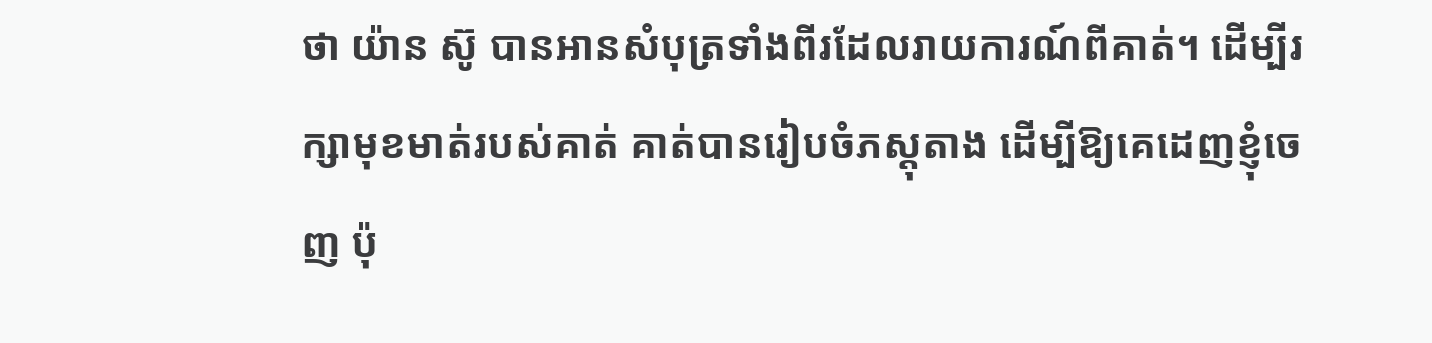ថា យ៉ាន ស៊ូ បានអានសំបុត្រទាំងពីរដែលរាយការណ៍ពីគាត់។ ដើម្បីរក្សាមុខមាត់របស់គាត់ គាត់បានរៀបចំភស្ដុតាង ដើម្បីឱ្យគេដេញខ្ញុំចេញ ប៉ុ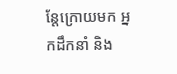ន្តែក្រោយមក អ្នកដឹកនាំ និង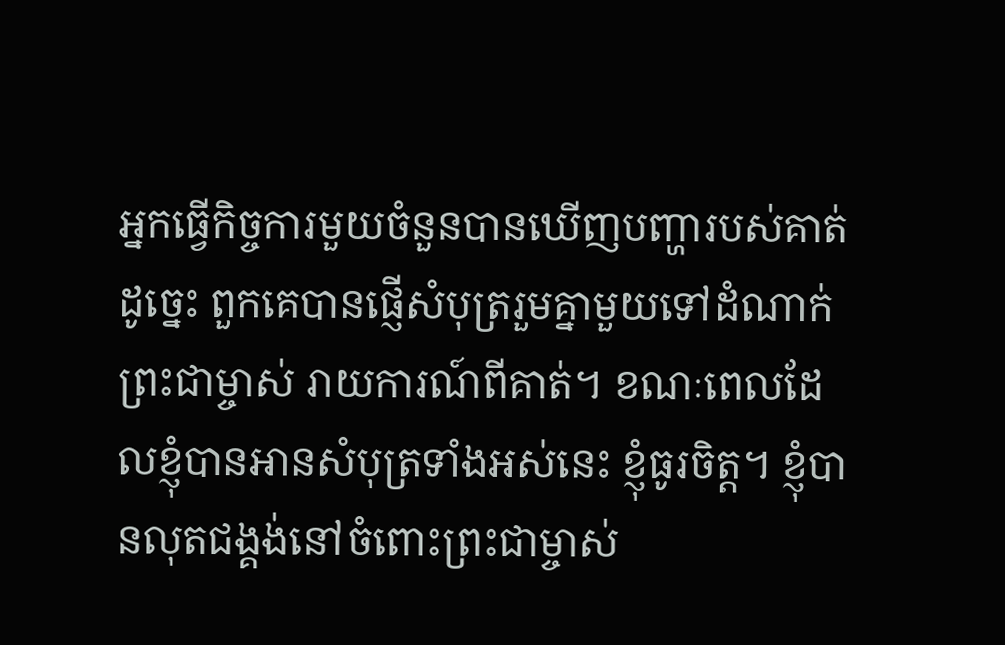អ្នកធ្វើកិច្ចការមួយចំនួនបានឃើញបញ្ហារបស់គាត់ ដូច្នេះ ពួកគេបានផ្ញើសំបុត្ររួមគ្នាមួយទៅដំណាក់ព្រះជាម្ចាស់ រាយការណ៍ពីគាត់។ ខណៈពេលដែលខ្ញុំបានអានសំបុត្រទាំងអស់នេះ ខ្ញុំធូរចិត្ត។ ខ្ញុំបានលុតជង្គង់នៅចំពោះព្រះជាម្ចាស់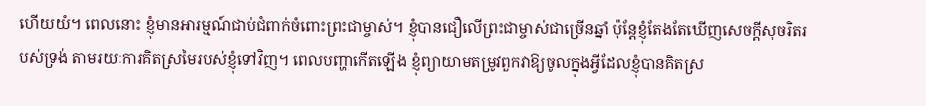ហើយយំ។ ពេលនោះ ខ្ញុំមានអារម្មណ៍ជាប់ជំពាក់ចំពោះព្រះជាម្ចាស់។ ខ្ញុំបានជឿលើព្រះជាម្ចាស់ជាច្រើនឆ្នាំ ប៉ុន្តែខ្ញុំតែងតែឃើញសេចក្ដីសុចរិតរបស់ទ្រង់ តាមរយៈការគិតស្រមៃរបស់ខ្ញុំទៅវិញ។ ពេលបញ្ហាកើតឡើង ខ្ញុំព្យាយាមតម្រូវពួកវាឱ្យចូលក្នុងអ្វីដែលខ្ញុំបានគិតស្រ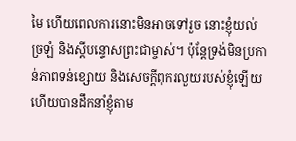មៃ ហើយពេលការនោះមិនអាចទៅរួច នោះខ្ញុំយល់ច្រឡំ និងស្ដីបន្ទោសព្រះជាម្ចាស់។ ប៉ុន្តែទ្រង់មិនប្រកាន់ភាពទន់ខ្សោយ និងសេចក្ដីពុករលួយរបស់ខ្ញុំឡើយ ហើយបានដឹកនាំខ្ញុំតាម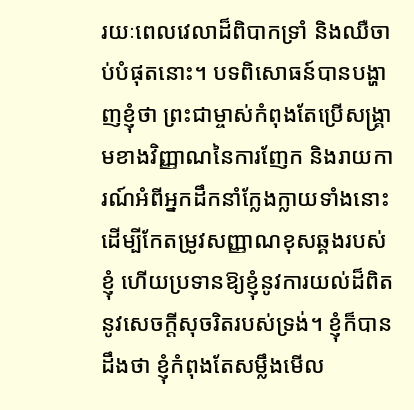រយៈពេលវេលាដ៏ពិបាកទ្រាំ និងឈឺចាប់បំផុតនោះ។ បទពិសោធន៍បានបង្ហាញខ្ញុំថា ព្រះជាម្ចាស់កំពុងតែប្រើសង្គ្រាមខាងវិញ្ញាណនៃការញែក និងរាយការណ៍អំពីអ្នកដឹកនាំក្លែងក្លាយទាំងនោះ ដើម្បីកែតម្រូវសញ្ញាណខុសឆ្គងរបស់ខ្ញុំ ហើយប្រទានឱ្យខ្ញុំនូវការយល់ដ៏ពិតនូវសេចក្ដីសុចរិតរបស់ទ្រង់។ ខ្ញុំក៏បានដឹងថា ខ្ញុំកំពុងតែសម្លឹងមើល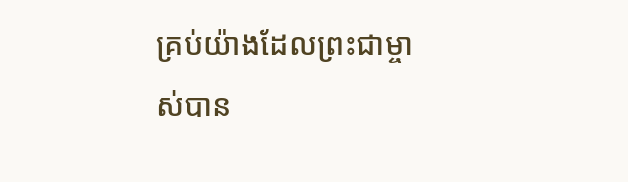គ្រប់យ៉ាងដែលព្រះជាម្ចាស់បាន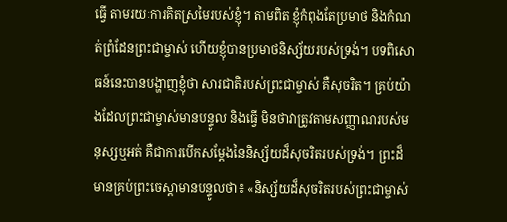ធ្វើ តាមរយៈការគិតស្រមៃរបស់ខ្ញុំ។ តាមពិត ខ្ញុំកំពុងតែប្រមាថ និងកំណត់ព្រំដែនព្រះជាម្ចាស់ ហើយខ្ញុំបានប្រមាថនិស្ស័យរបស់ទ្រង់។ បទពិសោធន៍នេះបានបង្ហាញខ្ញុំថា សារជាតិរបស់ព្រះជាម្ចាស់ គឺសុចរិត។ គ្រប់យ៉ាងដែលព្រះជាម្ចាស់មានបន្ទូល និងធ្វើ មិនថាវាត្រូវតាមសញ្ញាណរបស់មនុស្សឬអត់ គឺជាការបើកសម្ដែងនៃនិស្ស័យដ៏សុចរិតរបស់ទ្រង់។ ព្រះដ៏មានគ្រប់ព្រះចេស្ដាមានបន្ទូលថា៖ «និស្ស័យដ៏សុចរិតរបស់ព្រះជាម្ចាស់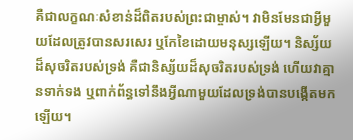គឺជាលក្ខណៈសំខាន់ដ៏ពិតរបស់ព្រះជាម្ចាស់។ វាមិនមែនជាអ្វីមួយដែលត្រូវបានសរសេរ ឬកែខៃដោយមនុស្សឡើយ។ និស្ស័យដ៏សុចរិតរបស់ទ្រង់ គឺជានិស្ស័យដ៏សុចរិតរបស់ទ្រង់ ហើយវាគ្មានទាក់ទង ឬពាក់ព័ន្ធទៅនឹងអ្វីណាមួយដែលទ្រង់បានបង្កើតមកឡើយ។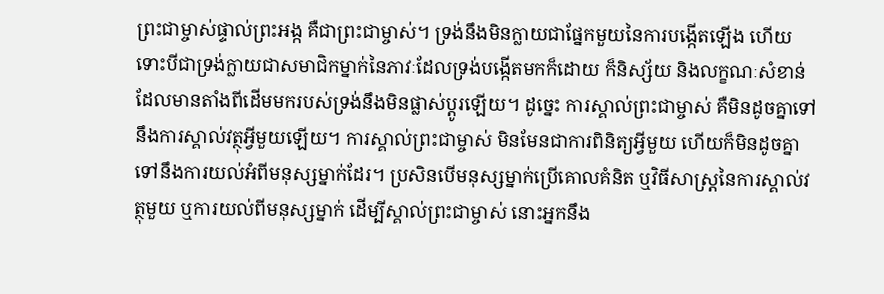ព្រះជាម្ចាស់ផ្ទាល់ព្រះអង្ក គឺជាព្រះជាម្ចាស់។ ទ្រង់នឹងមិនក្លាយជាផ្នែកមួយនៃការបង្កើតឡើង ហើយទោះបីជាទ្រង់ក្លាយជាសមាជិកម្នាក់នៃភាវៈដែលទ្រង់បង្កើតមកក៏ដោយ ក៏និស្ស័យ និងលក្ខណៈសំខាន់ដែលមានតាំងពីដើមមករបស់ទ្រង់នឹងមិនផ្លាស់ប្ដូរឡើយ។ ដូច្នេះ ការស្គាល់ព្រះជាម្ចាស់ គឺមិនដូចគ្នាទៅនឹងការស្គាល់វត្ថុអ្វីមួយឡើយ។ ការស្គាល់ព្រះជាម្ចាស់ មិនមែនជាការពិនិត្យអ្វីមួយ ហើយក៏មិនដូចគ្នាទៅនឹងការយល់អំពីមនុស្សម្នាក់ដែរ។ ប្រសិនបើមនុស្សម្នាក់ប្រើគោលគំនិត ឬវិធីសាស្ត្រនៃការស្គាល់វត្ថុមួយ ឬការយល់ពីមនុស្សម្នាក់ ដើម្បីស្គាល់ព្រះជាម្ចាស់ នោះអ្នកនឹង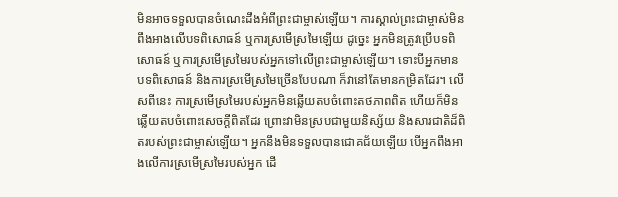មិនអាចទទួលបានចំណេះដឹងអំពីព្រះជាម្ចាស់ឡើយ។ ការស្គាល់ព្រះជាម្ចាស់មិនពឹងអាងលើបទពិសោធន៍ ឬការស្រមើស្រមៃឡើយ ដូច្នេះ អ្នកមិនត្រូវប្រើបទពិសោធន៍ ឬការស្រមើស្រមៃរបស់អ្នកទៅលើព្រះជាម្ចាស់ឡើយ។ ទោះបីអ្នកមានបទពិសោធន៍ និងការស្រមើស្រមៃច្រើនបែបណា ក៏វានៅតែមានកម្រិតដែរ។ លើសពីនេះ ការស្រមើស្រមៃរបស់អ្នកមិនឆ្លើយតបចំពោះតថភាពពិត ហើយក៏មិនឆ្លើយតបចំពោះសេចក្តីពិតដែរ ព្រោះវាមិនស្របជាមួយនិស្ស័យ និងសារជាតិដ៏ពិតរបស់ព្រះជាម្ចាស់ឡើយ។ អ្នកនឹងមិនទទួលបានជោគជ័យឡើយ បើអ្នកពឹងអាងលើការស្រមើស្រមៃរបស់អ្នក ដើ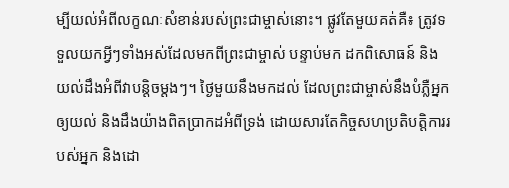ម្បីយល់អំពីលក្ខណៈសំខាន់របស់ព្រះជាម្ចាស់នោះ។ ផ្លូវតែមួយគត់គឺ៖ ត្រូវទទួលយកអ្វីៗទាំងអស់ដែលមកពីព្រះជាម្ចាស់ បន្ទាប់មក ដកពិសោធន៍ និងយល់ដឹងអំពីវាបន្ដិចម្ដងៗ។ ថ្ងៃមួយនឹងមកដល់ ដែលព្រះជាម្ចាស់នឹងបំភ្លឺអ្នកឲ្យយល់ និងដឹងយ៉ាងពិតប្រាកដអំពីទ្រង់ ដោយសារតែកិច្ចសហប្រតិបត្តិការរបស់អ្នក និងដោ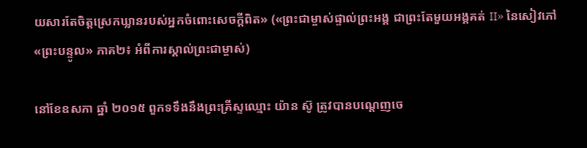យសារតែចិត្តស្រេកឃ្លានរបស់អ្នកចំពោះសេចក្តីពិត» («ព្រះជាម្ចាស់ផ្ទាល់ព្រះអង្គ ជាព្រះតែមួយអង្គគត់ II» នៃសៀវភៅ «ព្រះបន្ទូល» ភាគ២៖ អំពីការស្គាល់ព្រះជាម្ចាស់)

នៅខែឧសភា ឆ្នាំ ២០១៥ ពួកទទឹងនឹងព្រះគ្រីស្ទឈ្មោះ យ៉ាន ស៊ូ ត្រូវបានបណ្ដេញចេ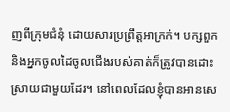ញពីក្រុមជំនុំ ដោយសារប្រព្រឹត្តអាក្រក់។ បក្សពួក និងអ្នកចូលដៃចូលជើងរបស់គាត់ក៏ត្រូវបានដោះសា្រយជាមួយដែរ។ នៅពេលដែលខ្ញុំបានអានសេ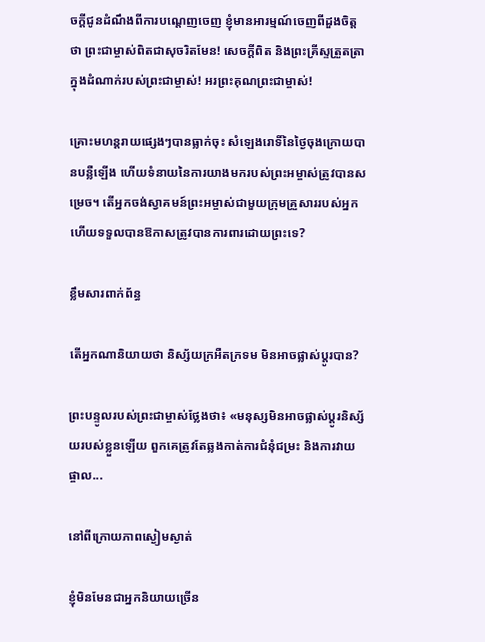ចក្ដីជូនដំណឹងពីការបណ្ដេញចេញ ខ្ញុំមានអារម្មណ៍ចេញពីដួងចិត្តថា ព្រះជាម្ចាស់ពិតជាសុចរិតមែន! សេចក្ដីពិត និងព្រះគ្រីស្ទត្រួតត្រាក្នុងដំណាក់របស់ព្រះជាម្ចាស់! អរព្រះគុណព្រះជាម្ចាស់!

គ្រោះមហន្តរាយផ្សេងៗបានធ្លាក់ចុះ សំឡេងរោទិ៍នៃថ្ងៃចុងក្រោយបានបន្លឺឡើង ហើយទំនាយនៃការយាងមករបស់ព្រះអម្ចាស់ត្រូវបានសម្រេច។ តើអ្នកចង់ស្វាគមន៍ព្រះអម្ចាស់ជាមួយក្រុមគ្រួសាររបស់អ្នក ហើយទទួលបានឱកាសត្រូវបានការពារដោយព្រះទេ?

ខ្លឹមសារពាក់ព័ន្ធ

តើអ្នកណានិយាយថា និស្ស័យក្រអឺតក្រទម មិនអាចផ្លាស់ប្តូរបាន?

ព្រះបន្ទូលរបស់ព្រះជាម្ចាស់ថ្លែងថា៖ «មនុស្សមិនអាចផ្លាស់ប្ដូរនិស្ស័យរបស់ខ្លួនឡើយ ពួកគេត្រូវតែឆ្លងកាត់ការជំនុំជម្រះ និងការវាយផ្ចាល...

នៅពីក្រោយភាពស្ងៀមស្ងាត់

ខ្ញុំមិនមែនជាអ្នកនិយាយច្រើន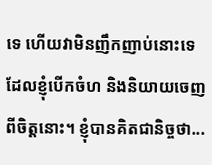ទេ ហើយវាមិនញឹកញាប់នោះទេដែលខ្ញុំបើកចំហ និងនិយាយចេញពីចិត្តនោះ។ ខ្ញុំបានគិតជានិច្ចថា...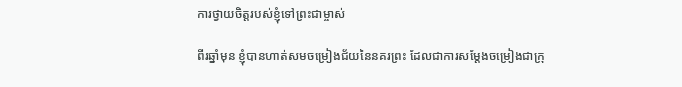ការថ្វាយចិត្តរបស់ខ្ញុំទៅព្រះជាម្ចាស់

ពីរឆ្នាំមុន ខ្ញុំបានហាត់សមចម្រៀងជ័យនៃនគរព្រះ ដែលជាការសម្ដែងចម្រៀងជាក្រុ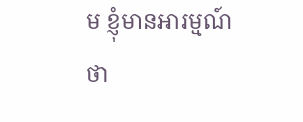ម ខ្ញុំមានអារម្មណ៍ថា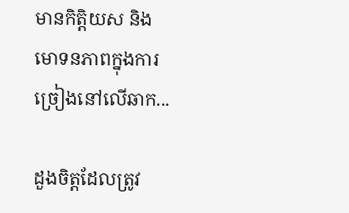មានកិត្តិយស និងមោទនភាពក្នុងការច្រៀងនៅលើឆាក...

ដួងចិត្តដែលត្រូវ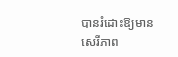បានរំដោះឱ្យមានសេរីភាព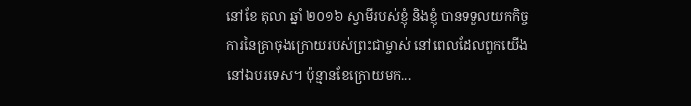នៅខែ តុលា ឆ្នាំ ២០១៦ ស្វាមីរបស់ខ្ញុំ និងខ្ញុំ បានទទួលយកកិច្ចការនៃគ្រាចុងក្រោយរបស់ព្រះជាម្ចាស់ នៅពេលដែលពួកយើងនៅឯបរទេស។ ប៉ុន្មានខែក្រោយមក...